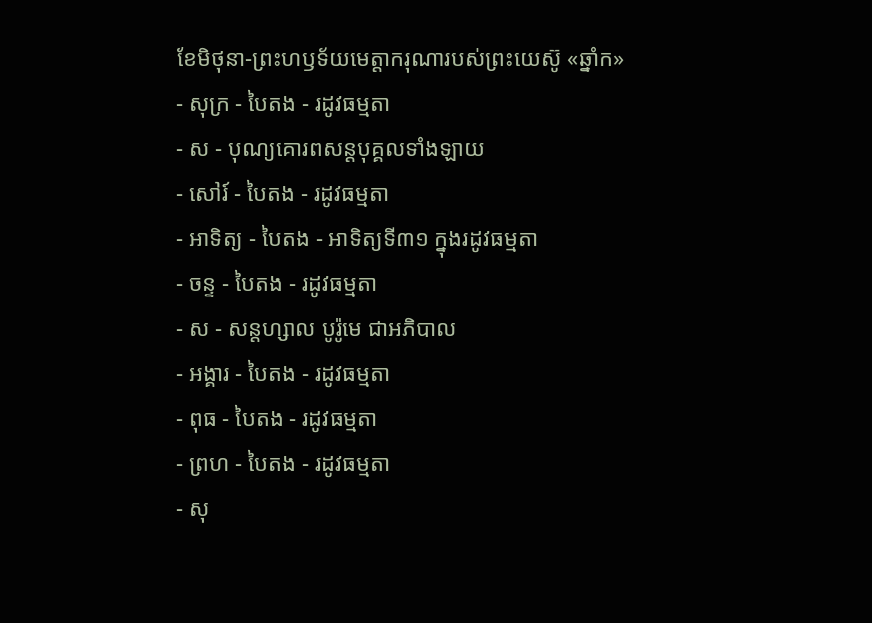ខែមិថុនា-ព្រះហឫទ័យមេត្ដាករុណារបស់ព្រះយេស៊ូ «ឆ្នាំក»
- សុក្រ - បៃតង - រដូវធម្មតា
- ស - បុណ្យគោរពសន្ដបុគ្គលទាំងឡាយ
- សៅរ៍ - បៃតង - រដូវធម្មតា
- អាទិត្យ - បៃតង - អាទិត្យទី៣១ ក្នុងរដូវធម្មតា
- ចន្ទ - បៃតង - រដូវធម្មតា
- ស - សន្ដហ្សាល បូរ៉ូមេ ជាអភិបាល
- អង្គារ - បៃតង - រដូវធម្មតា
- ពុធ - បៃតង - រដូវធម្មតា
- ព្រហ - បៃតង - រដូវធម្មតា
- សុ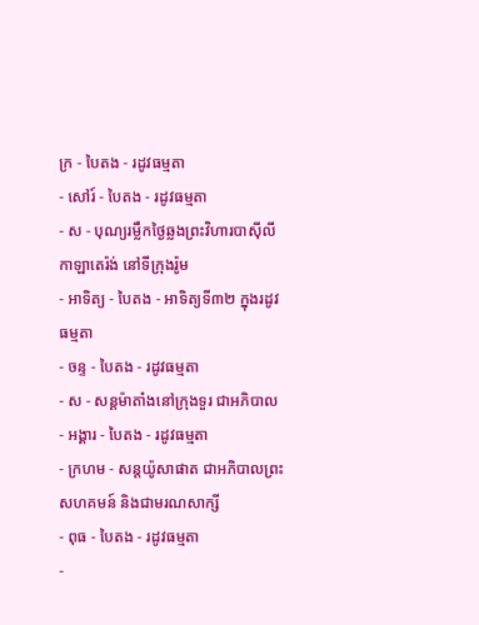ក្រ - បៃតង - រដូវធម្មតា
- សៅរ៍ - បៃតង - រដូវធម្មតា
- ស - បុណ្យរម្លឹកថ្ងៃឆ្លងព្រះវិហារបាស៊ីលីកាឡាតេរ៉ង់ នៅទីក្រុងរ៉ូម
- អាទិត្យ - បៃតង - អាទិត្យទី៣២ ក្នុងរដូវធម្មតា
- ចន្ទ - បៃតង - រដូវធម្មតា
- ស - សន្ដម៉ាតាំងនៅក្រុងទួរ ជាអភិបាល
- អង្គារ - បៃតង - រដូវធម្មតា
- ក្រហម - សន្ដយ៉ូសាផាត ជាអភិបាលព្រះសហគមន៍ និងជាមរណសាក្សី
- ពុធ - បៃតង - រដូវធម្មតា
-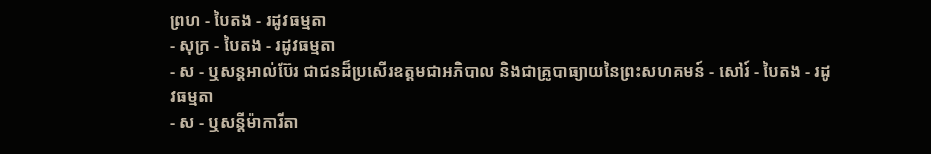ព្រហ - បៃតង - រដូវធម្មតា
- សុក្រ - បៃតង - រដូវធម្មតា
- ស - ឬសន្ដអាល់ប៊ែរ ជាជនដ៏ប្រសើរឧត្ដមជាអភិបាល និងជាគ្រូបាធ្យាយនៃព្រះសហគមន៍ - សៅរ៍ - បៃតង - រដូវធម្មតា
- ស - ឬសន្ដីម៉ាការីតា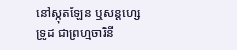នៅស្កុតឡែន ឬសន្ដហ្សេទ្រូដ ជាព្រហ្មចារិនី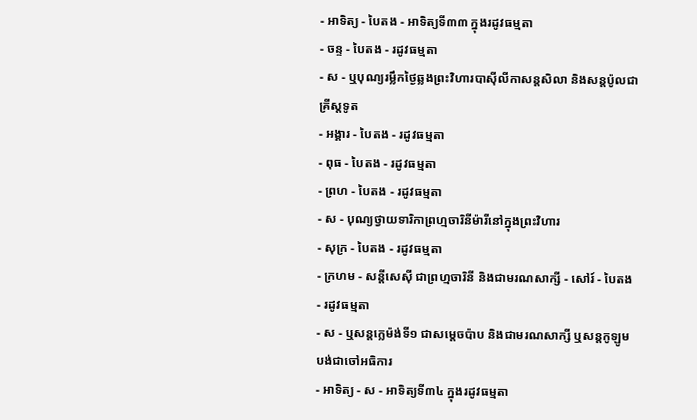- អាទិត្យ - បៃតង - អាទិត្យទី៣៣ ក្នុងរដូវធម្មតា
- ចន្ទ - បៃតង - រដូវធម្មតា
- ស - ឬបុណ្យរម្លឹកថ្ងៃឆ្លងព្រះវិហារបាស៊ីលីកាសន្ដសិលា និងសន្ដប៉ូលជាគ្រីស្ដទូត
- អង្គារ - បៃតង - រដូវធម្មតា
- ពុធ - បៃតង - រដូវធម្មតា
- ព្រហ - បៃតង - រដូវធម្មតា
- ស - បុណ្យថ្វាយទារិកាព្រហ្មចារិនីម៉ារីនៅក្នុងព្រះវិហារ
- សុក្រ - បៃតង - រដូវធម្មតា
- ក្រហម - សន្ដីសេស៊ី ជាព្រហ្មចារិនី និងជាមរណសាក្សី - សៅរ៍ - បៃតង - រដូវធម្មតា
- ស - ឬសន្ដក្លេម៉ង់ទី១ ជាសម្ដេចប៉ាប និងជាមរណសាក្សី ឬសន្ដកូឡូមបង់ជាចៅអធិការ
- អាទិត្យ - ស - អាទិត្យទី៣៤ ក្នុងរដូវធម្មតា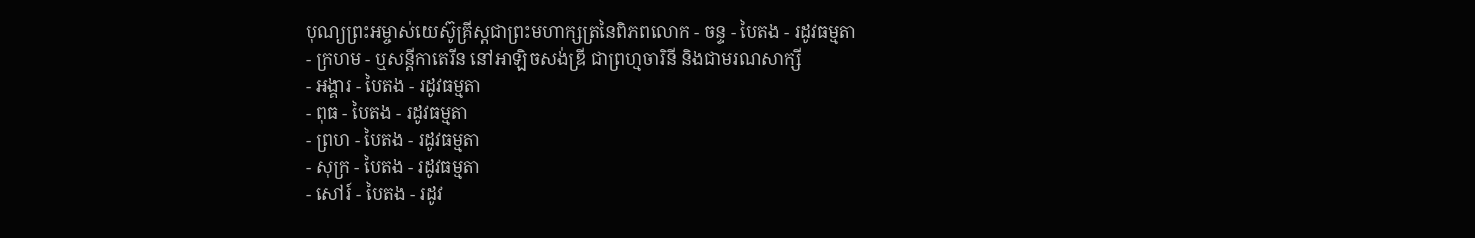បុណ្យព្រះអម្ចាស់យេស៊ូគ្រីស្ដជាព្រះមហាក្សត្រនៃពិភពលោក - ចន្ទ - បៃតង - រដូវធម្មតា
- ក្រហម - ឬសន្ដីកាតេរីន នៅអាឡិចសង់ឌ្រី ជាព្រហ្មចារិនី និងជាមរណសាក្សី
- អង្គារ - បៃតង - រដូវធម្មតា
- ពុធ - បៃតង - រដូវធម្មតា
- ព្រហ - បៃតង - រដូវធម្មតា
- សុក្រ - បៃតង - រដូវធម្មតា
- សៅរ៍ - បៃតង - រដូវ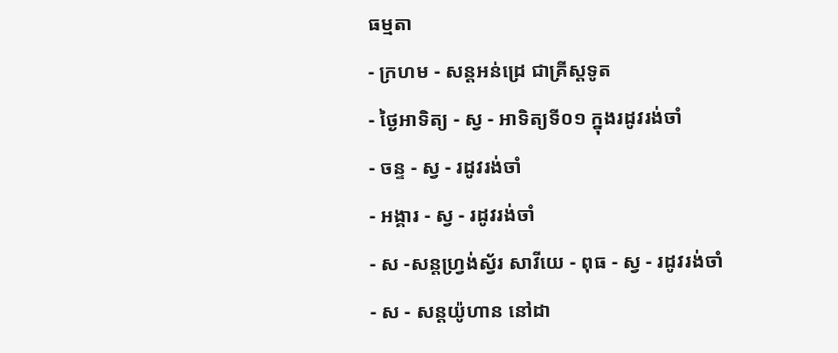ធម្មតា
- ក្រហម - សន្ដអន់ដ្រេ ជាគ្រីស្ដទូត
- ថ្ងៃអាទិត្យ - ស្វ - អាទិត្យទី០១ ក្នុងរដូវរង់ចាំ
- ចន្ទ - ស្វ - រដូវរង់ចាំ
- អង្គារ - ស្វ - រដូវរង់ចាំ
- ស -សន្ដហ្វ្រង់ស្វ័រ សាវីយេ - ពុធ - ស្វ - រដូវរង់ចាំ
- ស - សន្ដយ៉ូហាន នៅដា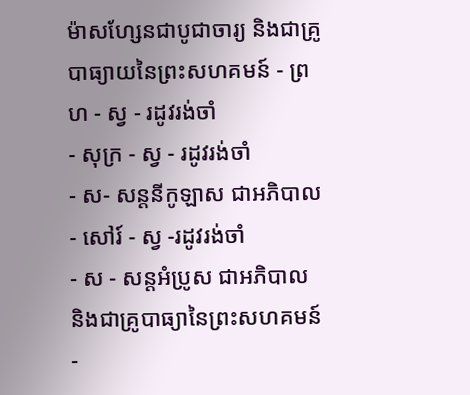ម៉ាសហ្សែនជាបូជាចារ្យ និងជាគ្រូបាធ្យាយនៃព្រះសហគមន៍ - ព្រហ - ស្វ - រដូវរង់ចាំ
- សុក្រ - ស្វ - រដូវរង់ចាំ
- ស- សន្ដនីកូឡាស ជាអភិបាល - សៅរ៍ - ស្វ -រដូវរង់ចាំ
- ស - សន្ដអំប្រូស ជាអភិបាល និងជាគ្រូបាធ្យានៃព្រះសហគមន៍ -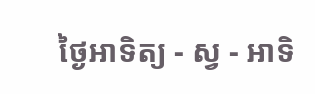ថ្ងៃអាទិត្យ - ស្វ - អាទិ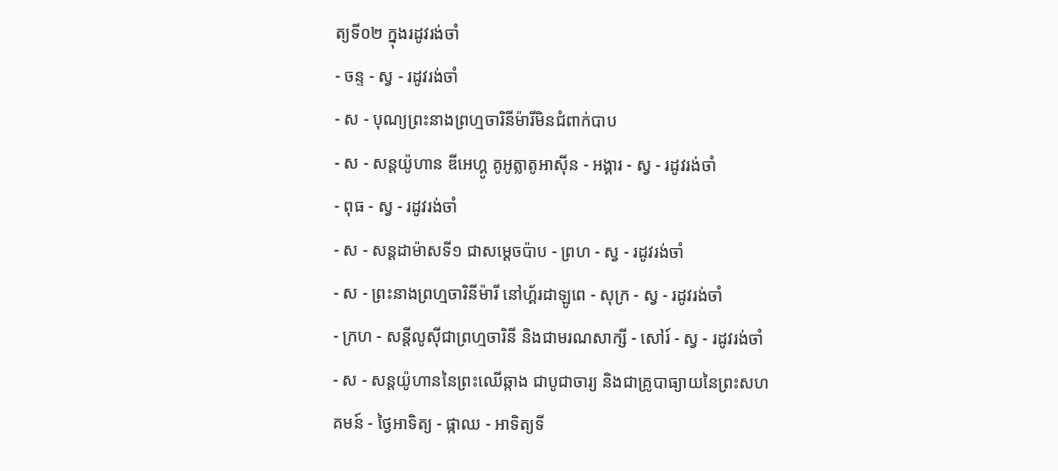ត្យទី០២ ក្នុងរដូវរង់ចាំ
- ចន្ទ - ស្វ - រដូវរង់ចាំ
- ស - បុណ្យព្រះនាងព្រហ្មចារិនីម៉ារីមិនជំពាក់បាប
- ស - សន្ដយ៉ូហាន ឌីអេហ្គូ គូអូត្លាតូអាស៊ីន - អង្គារ - ស្វ - រដូវរង់ចាំ
- ពុធ - ស្វ - រដូវរង់ចាំ
- ស - សន្ដដាម៉ាសទី១ ជាសម្ដេចប៉ាប - ព្រហ - ស្វ - រដូវរង់ចាំ
- ស - ព្រះនាងព្រហ្មចារិនីម៉ារី នៅហ្គ័រដាឡូពេ - សុក្រ - ស្វ - រដូវរង់ចាំ
- ក្រហ - សន្ដីលូស៊ីជាព្រហ្មចារិនី និងជាមរណសាក្សី - សៅរ៍ - ស្វ - រដូវរង់ចាំ
- ស - សន្ដយ៉ូហាននៃព្រះឈើឆ្កាង ជាបូជាចារ្យ និងជាគ្រូបាធ្យាយនៃព្រះសហគមន៍ - ថ្ងៃអាទិត្យ - ផ្កាឈ - អាទិត្យទី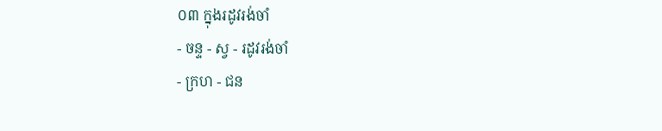០៣ ក្នុងរដូវរង់ចាំ
- ចន្ទ - ស្វ - រដូវរង់ចាំ
- ក្រហ - ជន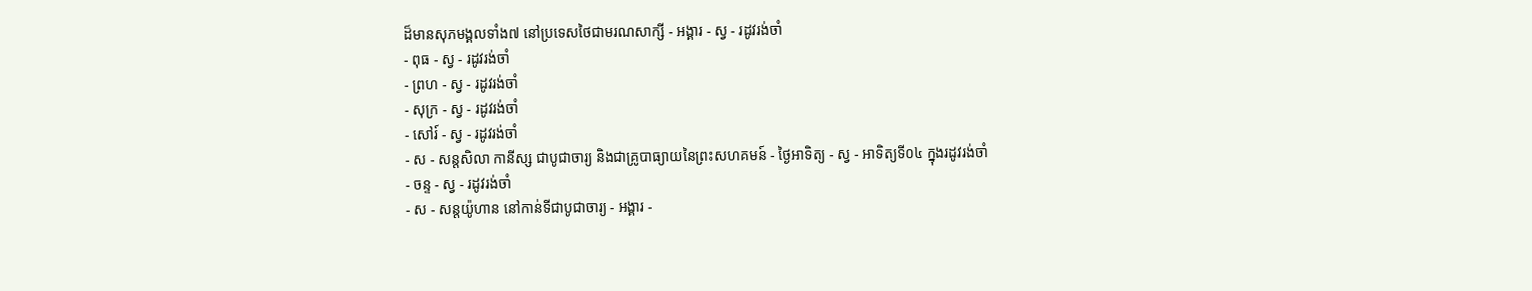ដ៏មានសុភមង្គលទាំង៧ នៅប្រទេសថៃជាមរណសាក្សី - អង្គារ - ស្វ - រដូវរង់ចាំ
- ពុធ - ស្វ - រដូវរង់ចាំ
- ព្រហ - ស្វ - រដូវរង់ចាំ
- សុក្រ - ស្វ - រដូវរង់ចាំ
- សៅរ៍ - ស្វ - រដូវរង់ចាំ
- ស - សន្ដសិលា កានីស្ស ជាបូជាចារ្យ និងជាគ្រូបាធ្យាយនៃព្រះសហគមន៍ - ថ្ងៃអាទិត្យ - ស្វ - អាទិត្យទី០៤ ក្នុងរដូវរង់ចាំ
- ចន្ទ - ស្វ - រដូវរង់ចាំ
- ស - សន្ដយ៉ូហាន នៅកាន់ទីជាបូជាចារ្យ - អង្គារ -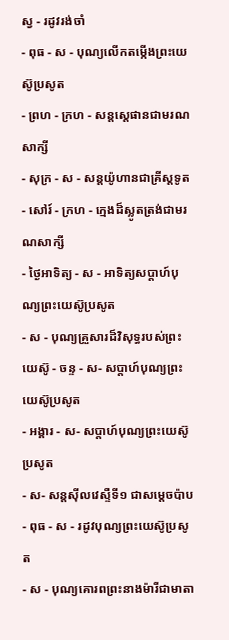ស្វ - រដូវរង់ចាំ
- ពុធ - ស - បុណ្យលើកតម្កើងព្រះយេស៊ូប្រសូត
- ព្រហ - ក្រហ - សន្តស្តេផានជាមរណសាក្សី
- សុក្រ - ស - សន្តយ៉ូហានជាគ្រីស្តទូត
- សៅរ៍ - ក្រហ - ក្មេងដ៏ស្លូតត្រង់ជាមរណសាក្សី
- ថ្ងៃអាទិត្យ - ស - អាទិត្យសប្ដាហ៍បុណ្យព្រះយេស៊ូប្រសូត
- ស - បុណ្យគ្រួសារដ៏វិសុទ្ធរបស់ព្រះយេស៊ូ - ចន្ទ - ស- សប្ដាហ៍បុណ្យព្រះយេស៊ូប្រសូត
- អង្គារ - ស- សប្ដាហ៍បុណ្យព្រះយេស៊ូប្រសូត
- ស- សន្ដស៊ីលវេស្ទឺទី១ ជាសម្ដេចប៉ាប
- ពុធ - ស - រដូវបុណ្យព្រះយេស៊ូប្រសូត
- ស - បុណ្យគោរពព្រះនាងម៉ារីជាមាតា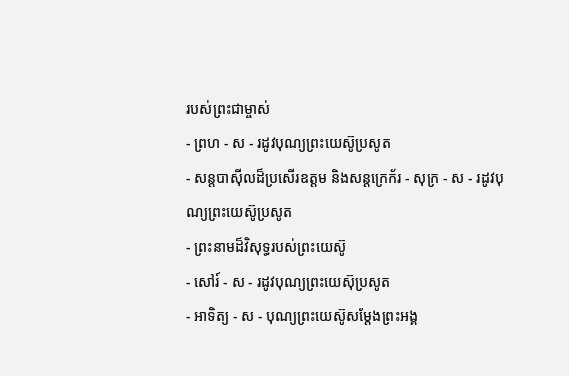របស់ព្រះជាម្ចាស់
- ព្រហ - ស - រដូវបុណ្យព្រះយេស៊ូប្រសូត
- សន្ដបាស៊ីលដ៏ប្រសើរឧត្ដម និងសន្ដក្រេក័រ - សុក្រ - ស - រដូវបុណ្យព្រះយេស៊ូប្រសូត
- ព្រះនាមដ៏វិសុទ្ធរបស់ព្រះយេស៊ូ
- សៅរ៍ - ស - រដូវបុណ្យព្រះយេស៊ុប្រសូត
- អាទិត្យ - ស - បុណ្យព្រះយេស៊ូសម្ដែងព្រះអង្គ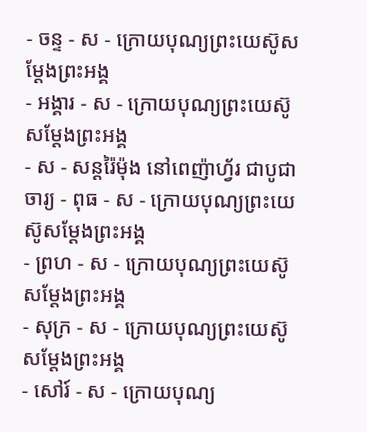- ចន្ទ - ស - ក្រោយបុណ្យព្រះយេស៊ូសម្ដែងព្រះអង្គ
- អង្គារ - ស - ក្រោយបុណ្យព្រះយេស៊ូសម្ដែងព្រះអង្គ
- ស - សន្ដរ៉ៃម៉ុង នៅពេញ៉ាហ្វ័រ ជាបូជាចារ្យ - ពុធ - ស - ក្រោយបុណ្យព្រះយេស៊ូសម្ដែងព្រះអង្គ
- ព្រហ - ស - ក្រោយបុណ្យព្រះយេស៊ូសម្ដែងព្រះអង្គ
- សុក្រ - ស - ក្រោយបុណ្យព្រះយេស៊ូសម្ដែងព្រះអង្គ
- សៅរ៍ - ស - ក្រោយបុណ្យ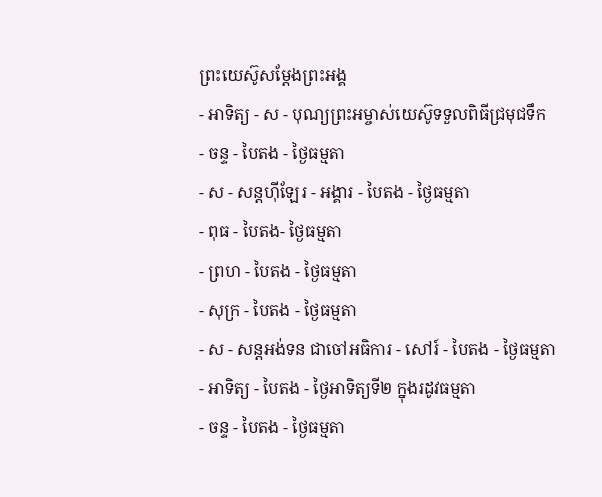ព្រះយេស៊ូសម្ដែងព្រះអង្គ
- អាទិត្យ - ស - បុណ្យព្រះអម្ចាស់យេស៊ូទទួលពិធីជ្រមុជទឹក
- ចន្ទ - បៃតង - ថ្ងៃធម្មតា
- ស - សន្ដហ៊ីឡែរ - អង្គារ - បៃតង - ថ្ងៃធម្មតា
- ពុធ - បៃតង- ថ្ងៃធម្មតា
- ព្រហ - បៃតង - ថ្ងៃធម្មតា
- សុក្រ - បៃតង - ថ្ងៃធម្មតា
- ស - សន្ដអង់ទន ជាចៅអធិការ - សៅរ៍ - បៃតង - ថ្ងៃធម្មតា
- អាទិត្យ - បៃតង - ថ្ងៃអាទិត្យទី២ ក្នុងរដូវធម្មតា
- ចន្ទ - បៃតង - ថ្ងៃធម្មតា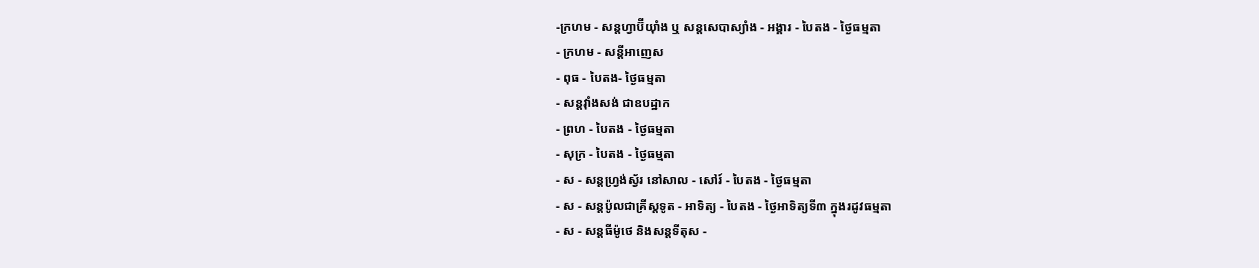-ក្រហម - សន្ដហ្វាប៊ីយ៉ាំង ឬ សន្ដសេបាស្យាំង - អង្គារ - បៃតង - ថ្ងៃធម្មតា
- ក្រហម - សន្ដីអាញេស
- ពុធ - បៃតង- ថ្ងៃធម្មតា
- សន្ដវ៉ាំងសង់ ជាឧបដ្ឋាក
- ព្រហ - បៃតង - ថ្ងៃធម្មតា
- សុក្រ - បៃតង - ថ្ងៃធម្មតា
- ស - សន្ដហ្វ្រង់ស្វ័រ នៅសាល - សៅរ៍ - បៃតង - ថ្ងៃធម្មតា
- ស - សន្ដប៉ូលជាគ្រីស្ដទូត - អាទិត្យ - បៃតង - ថ្ងៃអាទិត្យទី៣ ក្នុងរដូវធម្មតា
- ស - សន្ដធីម៉ូថេ និងសន្ដទីតុស -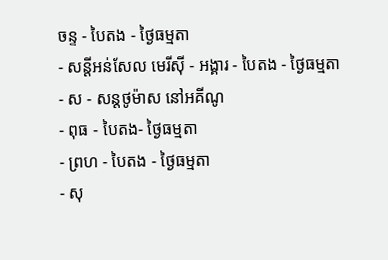ចន្ទ - បៃតង - ថ្ងៃធម្មតា
- សន្ដីអន់សែល មេរីស៊ី - អង្គារ - បៃតង - ថ្ងៃធម្មតា
- ស - សន្ដថូម៉ាស នៅអគីណូ
- ពុធ - បៃតង- ថ្ងៃធម្មតា
- ព្រហ - បៃតង - ថ្ងៃធម្មតា
- សុ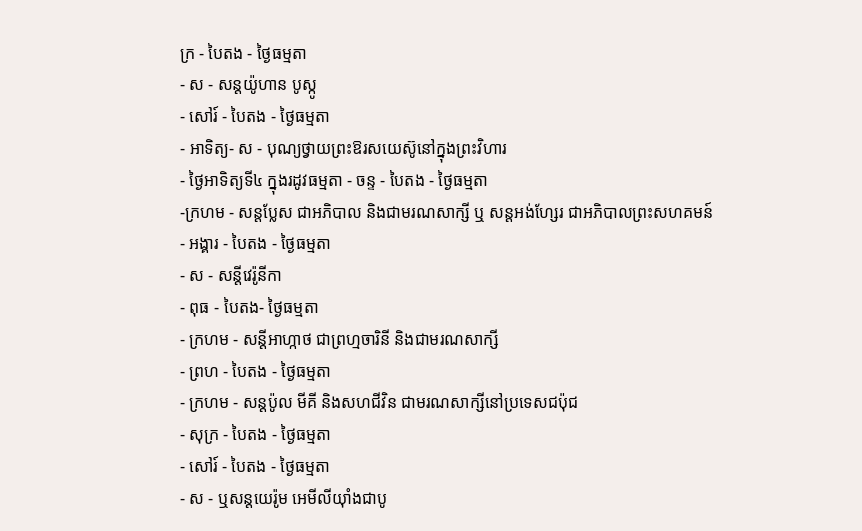ក្រ - បៃតង - ថ្ងៃធម្មតា
- ស - សន្ដយ៉ូហាន បូស្កូ
- សៅរ៍ - បៃតង - ថ្ងៃធម្មតា
- អាទិត្យ- ស - បុណ្យថ្វាយព្រះឱរសយេស៊ូនៅក្នុងព្រះវិហារ
- ថ្ងៃអាទិត្យទី៤ ក្នុងរដូវធម្មតា - ចន្ទ - បៃតង - ថ្ងៃធម្មតា
-ក្រហម - សន្ដប្លែស ជាអភិបាល និងជាមរណសាក្សី ឬ សន្ដអង់ហ្សែរ ជាអភិបាលព្រះសហគមន៍
- អង្គារ - បៃតង - ថ្ងៃធម្មតា
- ស - សន្ដីវេរ៉ូនីកា
- ពុធ - បៃតង- ថ្ងៃធម្មតា
- ក្រហម - សន្ដីអាហ្កាថ ជាព្រហ្មចារិនី និងជាមរណសាក្សី
- ព្រហ - បៃតង - ថ្ងៃធម្មតា
- ក្រហម - សន្ដប៉ូល មីគី និងសហជីវិន ជាមរណសាក្សីនៅប្រទេសជប៉ុជ
- សុក្រ - បៃតង - ថ្ងៃធម្មតា
- សៅរ៍ - បៃតង - ថ្ងៃធម្មតា
- ស - ឬសន្ដយេរ៉ូម អេមីលីយ៉ាំងជាបូ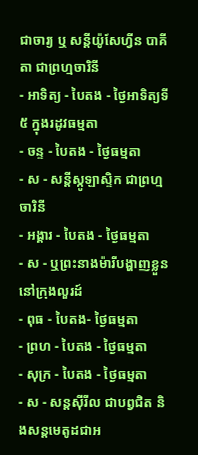ជាចារ្យ ឬ សន្ដីយ៉ូសែហ្វីន បាគីតា ជាព្រហ្មចារិនី
- អាទិត្យ - បៃតង - ថ្ងៃអាទិត្យទី៥ ក្នុងរដូវធម្មតា
- ចន្ទ - បៃតង - ថ្ងៃធម្មតា
- ស - សន្ដីស្កូឡាស្ទិក ជាព្រហ្មចារិនី
- អង្គារ - បៃតង - ថ្ងៃធម្មតា
- ស - ឬព្រះនាងម៉ារីបង្ហាញខ្លួននៅក្រុងលួរដ៍
- ពុធ - បៃតង- ថ្ងៃធម្មតា
- ព្រហ - បៃតង - ថ្ងៃធម្មតា
- សុក្រ - បៃតង - ថ្ងៃធម្មតា
- ស - សន្ដស៊ីរីល ជាបព្វជិត និងសន្ដមេតូដជាអ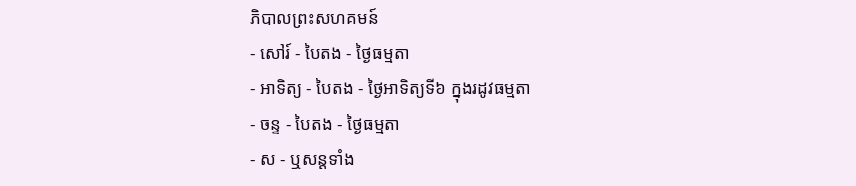ភិបាលព្រះសហគមន៍
- សៅរ៍ - បៃតង - ថ្ងៃធម្មតា
- អាទិត្យ - បៃតង - ថ្ងៃអាទិត្យទី៦ ក្នុងរដូវធម្មតា
- ចន្ទ - បៃតង - ថ្ងៃធម្មតា
- ស - ឬសន្ដទាំង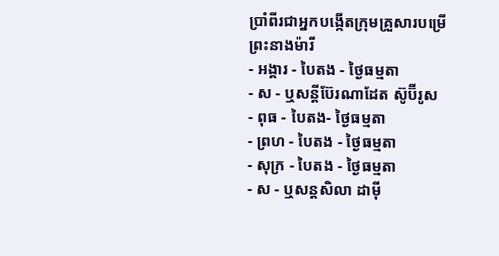ប្រាំពីរជាអ្នកបង្កើតក្រុមគ្រួសារបម្រើព្រះនាងម៉ារី
- អង្គារ - បៃតង - ថ្ងៃធម្មតា
- ស - ឬសន្ដីប៊ែរណាដែត ស៊ូប៊ីរូស
- ពុធ - បៃតង- ថ្ងៃធម្មតា
- ព្រហ - បៃតង - ថ្ងៃធម្មតា
- សុក្រ - បៃតង - ថ្ងៃធម្មតា
- ស - ឬសន្ដសិលា ដាម៉ី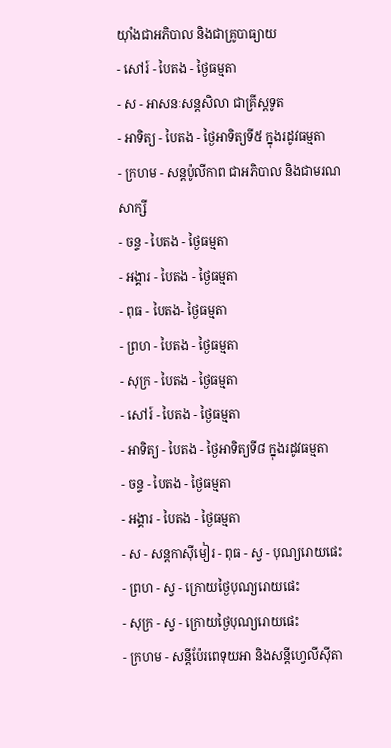យ៉ាំងជាអភិបាល និងជាគ្រូបាធ្យាយ
- សៅរ៍ - បៃតង - ថ្ងៃធម្មតា
- ស - អាសនៈសន្ដសិលា ជាគ្រីស្ដទូត
- អាទិត្យ - បៃតង - ថ្ងៃអាទិត្យទី៥ ក្នុងរដូវធម្មតា
- ក្រហម - សន្ដប៉ូលីកាព ជាអភិបាល និងជាមរណសាក្សី
- ចន្ទ - បៃតង - ថ្ងៃធម្មតា
- អង្គារ - បៃតង - ថ្ងៃធម្មតា
- ពុធ - បៃតង- ថ្ងៃធម្មតា
- ព្រហ - បៃតង - ថ្ងៃធម្មតា
- សុក្រ - បៃតង - ថ្ងៃធម្មតា
- សៅរ៍ - បៃតង - ថ្ងៃធម្មតា
- អាទិត្យ - បៃតង - ថ្ងៃអាទិត្យទី៨ ក្នុងរដូវធម្មតា
- ចន្ទ - បៃតង - ថ្ងៃធម្មតា
- អង្គារ - បៃតង - ថ្ងៃធម្មតា
- ស - សន្ដកាស៊ីមៀរ - ពុធ - ស្វ - បុណ្យរោយផេះ
- ព្រហ - ស្វ - ក្រោយថ្ងៃបុណ្យរោយផេះ
- សុក្រ - ស្វ - ក្រោយថ្ងៃបុណ្យរោយផេះ
- ក្រហម - សន្ដីប៉ែរពេទុយអា និងសន្ដីហ្វេលីស៊ីតា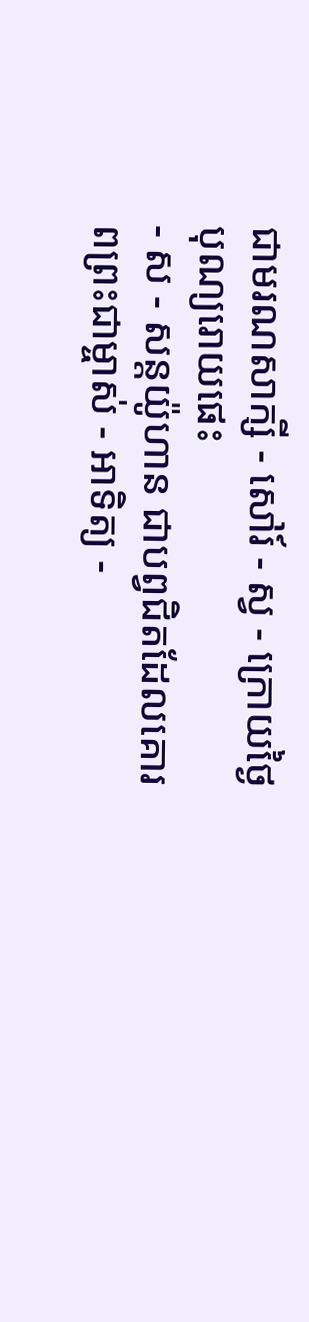ជាមរណសាក្សី - សៅរ៍ - ស្វ - ក្រោយថ្ងៃបុណ្យរោយផេះ
- ស - សន្ដយ៉ូហាន ជាបព្វជិតដែលគោរពព្រះជាម្ចាស់ - អាទិត្យ -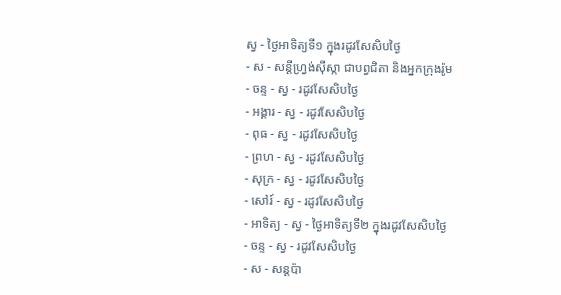ស្វ - ថ្ងៃអាទិត្យទី១ ក្នុងរដូវសែសិបថ្ងៃ
- ស - សន្ដីហ្វ្រង់ស៊ីស្កា ជាបព្វជិតា និងអ្នកក្រុងរ៉ូម
- ចន្ទ - ស្វ - រដូវសែសិបថ្ងៃ
- អង្គារ - ស្វ - រដូវសែសិបថ្ងៃ
- ពុធ - ស្វ - រដូវសែសិបថ្ងៃ
- ព្រហ - ស្វ - រដូវសែសិបថ្ងៃ
- សុក្រ - ស្វ - រដូវសែសិបថ្ងៃ
- សៅរ៍ - ស្វ - រដូវសែសិបថ្ងៃ
- អាទិត្យ - ស្វ - ថ្ងៃអាទិត្យទី២ ក្នុងរដូវសែសិបថ្ងៃ
- ចន្ទ - ស្វ - រដូវសែសិបថ្ងៃ
- ស - សន្ដប៉ា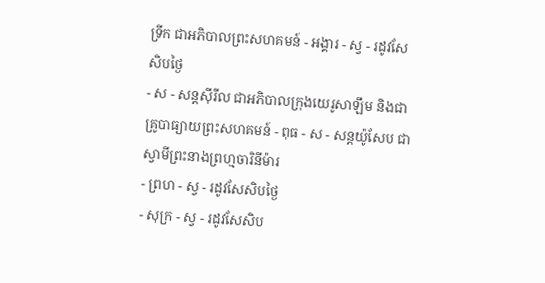ទ្រីក ជាអភិបាលព្រះសហគមន៍ - អង្គារ - ស្វ - រដូវសែសិបថ្ងៃ
- ស - សន្ដស៊ីរីល ជាអភិបាលក្រុងយេរូសាឡឹម និងជាគ្រូបាធ្យាយព្រះសហគមន៍ - ពុធ - ស - សន្ដយ៉ូសែប ជាស្វាមីព្រះនាងព្រហ្មចារិនីម៉ារ
- ព្រហ - ស្វ - រដូវសែសិបថ្ងៃ
- សុក្រ - ស្វ - រដូវសែសិប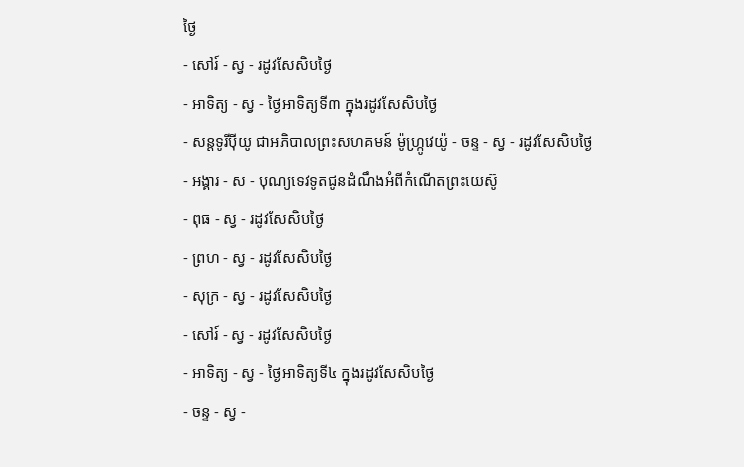ថ្ងៃ
- សៅរ៍ - ស្វ - រដូវសែសិបថ្ងៃ
- អាទិត្យ - ស្វ - ថ្ងៃអាទិត្យទី៣ ក្នុងរដូវសែសិបថ្ងៃ
- សន្ដទូរីប៉ីយូ ជាអភិបាលព្រះសហគមន៍ ម៉ូហ្ក្រូវេយ៉ូ - ចន្ទ - ស្វ - រដូវសែសិបថ្ងៃ
- អង្គារ - ស - បុណ្យទេវទូតជូនដំណឹងអំពីកំណើតព្រះយេស៊ូ
- ពុធ - ស្វ - រដូវសែសិបថ្ងៃ
- ព្រហ - ស្វ - រដូវសែសិបថ្ងៃ
- សុក្រ - ស្វ - រដូវសែសិបថ្ងៃ
- សៅរ៍ - ស្វ - រដូវសែសិបថ្ងៃ
- អាទិត្យ - ស្វ - ថ្ងៃអាទិត្យទី៤ ក្នុងរដូវសែសិបថ្ងៃ
- ចន្ទ - ស្វ -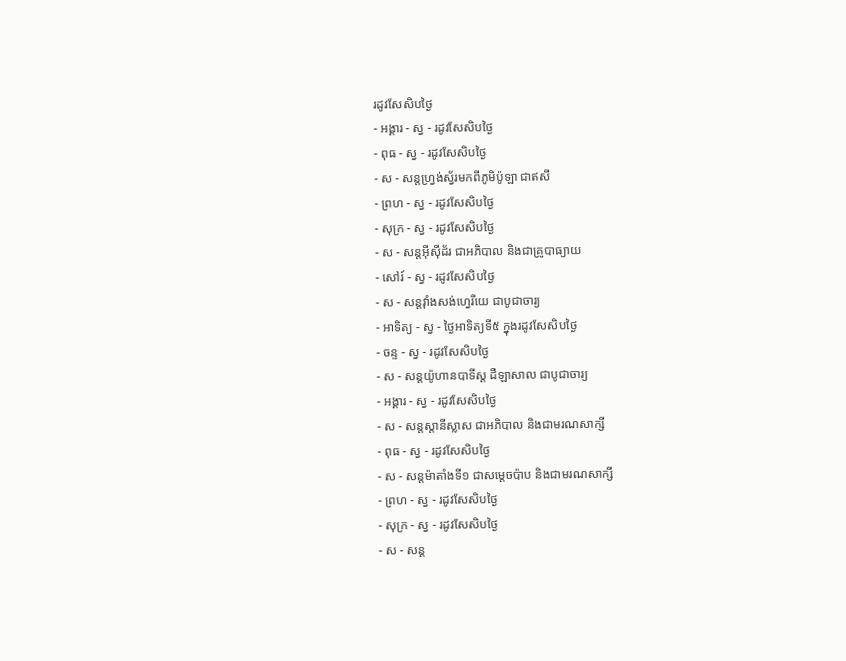រដូវសែសិបថ្ងៃ
- អង្គារ - ស្វ - រដូវសែសិបថ្ងៃ
- ពុធ - ស្វ - រដូវសែសិបថ្ងៃ
- ស - សន្ដហ្វ្រង់ស្វ័រមកពីភូមិប៉ូឡា ជាឥសី
- ព្រហ - ស្វ - រដូវសែសិបថ្ងៃ
- សុក្រ - ស្វ - រដូវសែសិបថ្ងៃ
- ស - សន្ដអ៊ីស៊ីដ័រ ជាអភិបាល និងជាគ្រូបាធ្យាយ
- សៅរ៍ - ស្វ - រដូវសែសិបថ្ងៃ
- ស - សន្ដវ៉ាំងសង់ហ្វេរីយេ ជាបូជាចារ្យ
- អាទិត្យ - ស្វ - ថ្ងៃអាទិត្យទី៥ ក្នុងរដូវសែសិបថ្ងៃ
- ចន្ទ - ស្វ - រដូវសែសិបថ្ងៃ
- ស - សន្ដយ៉ូហានបាទីស្ដ ដឺឡាសាល ជាបូជាចារ្យ
- អង្គារ - ស្វ - រដូវសែសិបថ្ងៃ
- ស - សន្ដស្ដានីស្លាស ជាអភិបាល និងជាមរណសាក្សី
- ពុធ - ស្វ - រដូវសែសិបថ្ងៃ
- ស - សន្ដម៉ាតាំងទី១ ជាសម្ដេចប៉ាប និងជាមរណសាក្សី
- ព្រហ - ស្វ - រដូវសែសិបថ្ងៃ
- សុក្រ - ស្វ - រដូវសែសិបថ្ងៃ
- ស - សន្ដ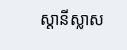ស្ដានីស្លាស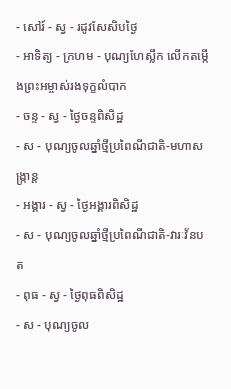- សៅរ៍ - ស្វ - រដូវសែសិបថ្ងៃ
- អាទិត្យ - ក្រហម - បុណ្យហែស្លឹក លើកតម្កើងព្រះអម្ចាស់រងទុក្ខលំបាក
- ចន្ទ - ស្វ - ថ្ងៃចន្ទពិសិដ្ឋ
- ស - បុណ្យចូលឆ្នាំថ្មីប្រពៃណីជាតិ-មហាសង្រ្កាន្ដ
- អង្គារ - ស្វ - ថ្ងៃអង្គារពិសិដ្ឋ
- ស - បុណ្យចូលឆ្នាំថ្មីប្រពៃណីជាតិ-វារៈវ័នបត
- ពុធ - ស្វ - ថ្ងៃពុធពិសិដ្ឋ
- ស - បុណ្យចូល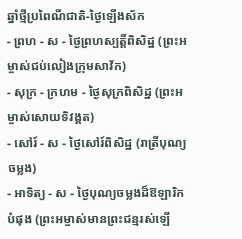ឆ្នាំថ្មីប្រពៃណីជាតិ-ថ្ងៃឡើងស័ក
- ព្រហ - ស - ថ្ងៃព្រហស្បត្ដិ៍ពិសិដ្ឋ (ព្រះអម្ចាស់ជប់លៀងក្រុមសាវ័ក)
- សុក្រ - ក្រហម - ថ្ងៃសុក្រពិសិដ្ឋ (ព្រះអម្ចាស់សោយទិវង្គត)
- សៅរ៍ - ស - ថ្ងៃសៅរ៍ពិសិដ្ឋ (រាត្រីបុណ្យចម្លង)
- អាទិត្យ - ស - ថ្ងៃបុណ្យចម្លងដ៏ឱឡារិកបំផុង (ព្រះអម្ចាស់មានព្រះជន្មរស់ឡើ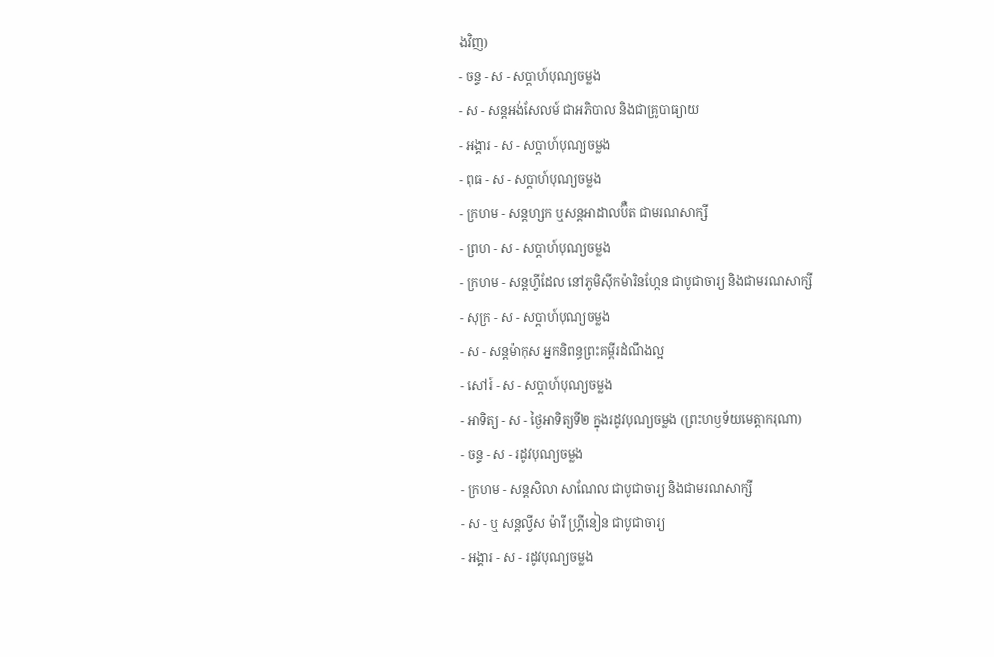ងវិញ)
- ចន្ទ - ស - សប្ដាហ៍បុណ្យចម្លង
- ស - សន្ដអង់សែលម៍ ជាអភិបាល និងជាគ្រូបាធ្យាយ
- អង្គារ - ស - សប្ដាហ៍បុណ្យចម្លង
- ពុធ - ស - សប្ដាហ៍បុណ្យចម្លង
- ក្រហម - សន្ដហ្សក ឬសន្ដអាដាលប៊ឺត ជាមរណសាក្សី
- ព្រហ - ស - សប្ដាហ៍បុណ្យចម្លង
- ក្រហម - សន្ដហ្វីដែល នៅភូមិស៊ីកម៉ារិនហ្កែន ជាបូជាចារ្យ និងជាមរណសាក្សី
- សុក្រ - ស - សប្ដាហ៍បុណ្យចម្លង
- ស - សន្ដម៉ាកុស អ្នកនិពន្ធព្រះគម្ពីរដំណឹងល្អ
- សៅរ៍ - ស - សប្ដាហ៍បុណ្យចម្លង
- អាទិត្យ - ស - ថ្ងៃអាទិត្យទី២ ក្នុងរដូវបុណ្យចម្លង (ព្រះហឫទ័យមេត្ដាករុណា)
- ចន្ទ - ស - រដូវបុណ្យចម្លង
- ក្រហម - សន្ដសិលា សាណែល ជាបូជាចារ្យ និងជាមរណសាក្សី
- ស - ឬ សន្ដល្វីស ម៉ារី ហ្គ្រីនៀន ជាបូជាចារ្យ
- អង្គារ - ស - រដូវបុណ្យចម្លង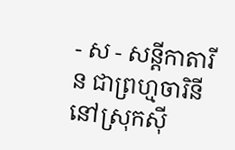- ស - សន្ដីកាតារីន ជាព្រហ្មចារិនី នៅស្រុកស៊ី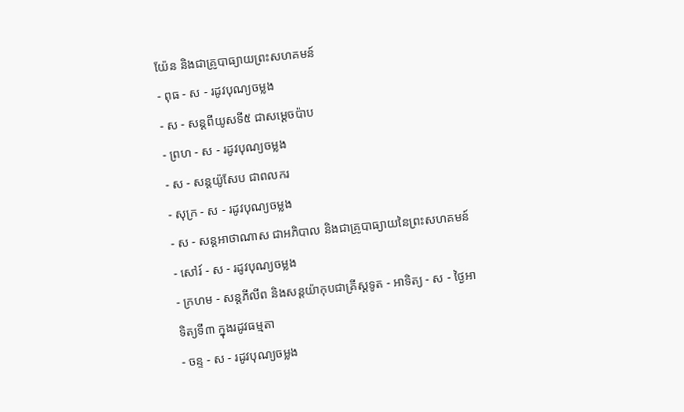យ៉ែន និងជាគ្រូបាធ្យាយព្រះសហគមន៍
- ពុធ - ស - រដូវបុណ្យចម្លង
- ស - សន្ដពីយូសទី៥ ជាសម្ដេចប៉ាប
- ព្រហ - ស - រដូវបុណ្យចម្លង
- ស - សន្ដយ៉ូសែប ជាពលករ
- សុក្រ - ស - រដូវបុណ្យចម្លង
- ស - សន្ដអាថាណាស ជាអភិបាល និងជាគ្រូបាធ្យាយនៃព្រះសហគមន៍
- សៅរ៍ - ស - រដូវបុណ្យចម្លង
- ក្រហម - សន្ដភីលីព និងសន្ដយ៉ាកុបជាគ្រីស្ដទូត - អាទិត្យ - ស - ថ្ងៃអាទិត្យទី៣ ក្នុងរដូវធម្មតា
- ចន្ទ - ស - រដូវបុណ្យចម្លង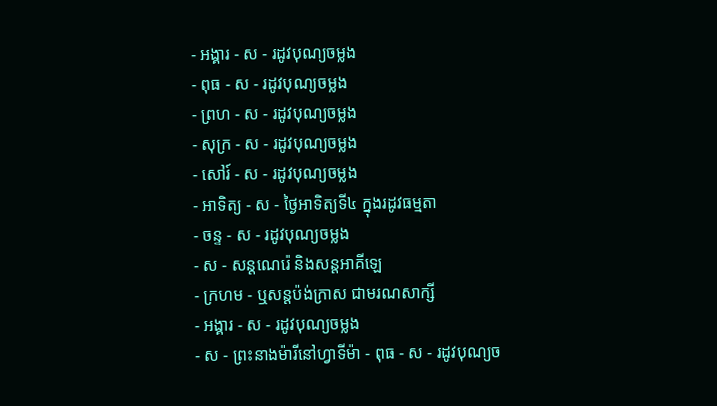- អង្គារ - ស - រដូវបុណ្យចម្លង
- ពុធ - ស - រដូវបុណ្យចម្លង
- ព្រហ - ស - រដូវបុណ្យចម្លង
- សុក្រ - ស - រដូវបុណ្យចម្លង
- សៅរ៍ - ស - រដូវបុណ្យចម្លង
- អាទិត្យ - ស - ថ្ងៃអាទិត្យទី៤ ក្នុងរដូវធម្មតា
- ចន្ទ - ស - រដូវបុណ្យចម្លង
- ស - សន្ដណេរ៉េ និងសន្ដអាគីឡេ
- ក្រហម - ឬសន្ដប៉ង់ក្រាស ជាមរណសាក្សី
- អង្គារ - ស - រដូវបុណ្យចម្លង
- ស - ព្រះនាងម៉ារីនៅហ្វាទីម៉ា - ពុធ - ស - រដូវបុណ្យច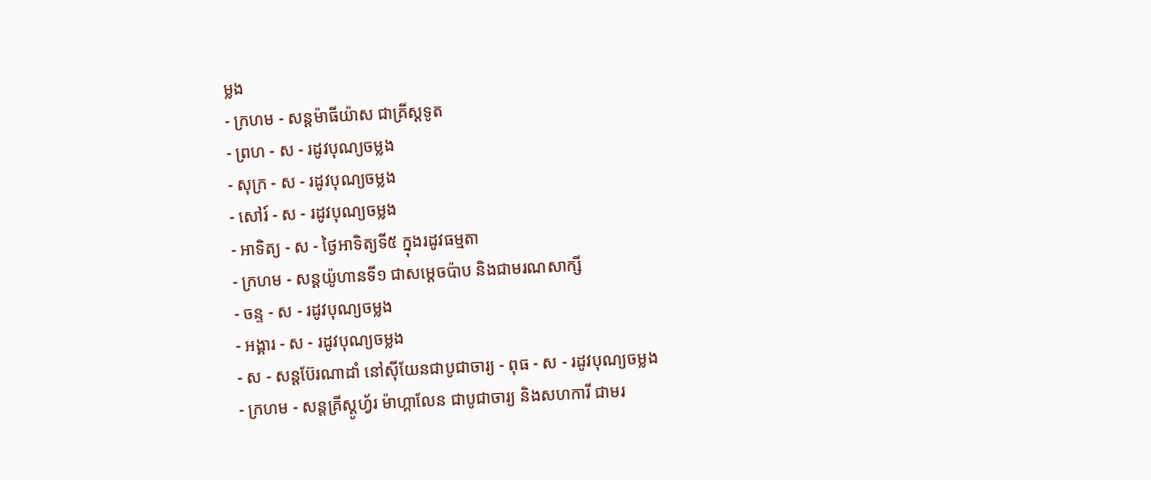ម្លង
- ក្រហម - សន្ដម៉ាធីយ៉ាស ជាគ្រីស្ដទូត
- ព្រហ - ស - រដូវបុណ្យចម្លង
- សុក្រ - ស - រដូវបុណ្យចម្លង
- សៅរ៍ - ស - រដូវបុណ្យចម្លង
- អាទិត្យ - ស - ថ្ងៃអាទិត្យទី៥ ក្នុងរដូវធម្មតា
- ក្រហម - សន្ដយ៉ូហានទី១ ជាសម្ដេចប៉ាប និងជាមរណសាក្សី
- ចន្ទ - ស - រដូវបុណ្យចម្លង
- អង្គារ - ស - រដូវបុណ្យចម្លង
- ស - សន្ដប៊ែរណាដាំ នៅស៊ីយែនជាបូជាចារ្យ - ពុធ - ស - រដូវបុណ្យចម្លង
- ក្រហម - សន្ដគ្រីស្ដូហ្វ័រ ម៉ាហ្គាលែន ជាបូជាចារ្យ និងសហការី ជាមរ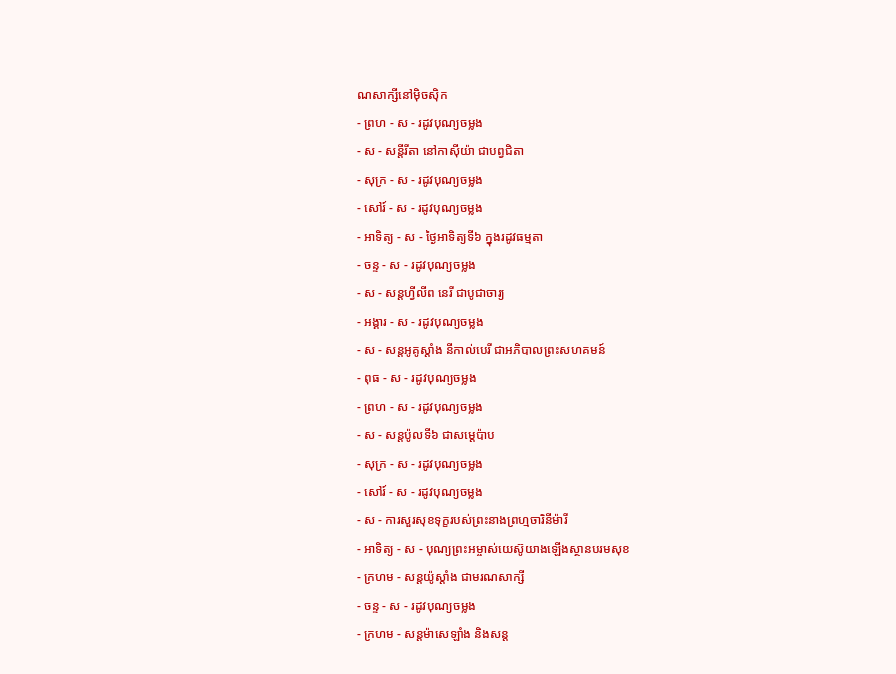ណសាក្សីនៅម៉ិចស៊ិក
- ព្រហ - ស - រដូវបុណ្យចម្លង
- ស - សន្ដីរីតា នៅកាស៊ីយ៉ា ជាបព្វជិតា
- សុក្រ - ស - រដូវបុណ្យចម្លង
- សៅរ៍ - ស - រដូវបុណ្យចម្លង
- អាទិត្យ - ស - ថ្ងៃអាទិត្យទី៦ ក្នុងរដូវធម្មតា
- ចន្ទ - ស - រដូវបុណ្យចម្លង
- ស - សន្ដហ្វីលីព នេរី ជាបូជាចារ្យ
- អង្គារ - ស - រដូវបុណ្យចម្លង
- ស - សន្ដអូគូស្ដាំង នីកាល់បេរី ជាអភិបាលព្រះសហគមន៍
- ពុធ - ស - រដូវបុណ្យចម្លង
- ព្រហ - ស - រដូវបុណ្យចម្លង
- ស - សន្ដប៉ូលទី៦ ជាសម្ដេប៉ាប
- សុក្រ - ស - រដូវបុណ្យចម្លង
- សៅរ៍ - ស - រដូវបុណ្យចម្លង
- ស - ការសួរសុខទុក្ខរបស់ព្រះនាងព្រហ្មចារិនីម៉ារី
- អាទិត្យ - ស - បុណ្យព្រះអម្ចាស់យេស៊ូយាងឡើងស្ថានបរមសុខ
- ក្រហម - សន្ដយ៉ូស្ដាំង ជាមរណសាក្សី
- ចន្ទ - ស - រដូវបុណ្យចម្លង
- ក្រហម - សន្ដម៉ាសេឡាំង និងសន្ដ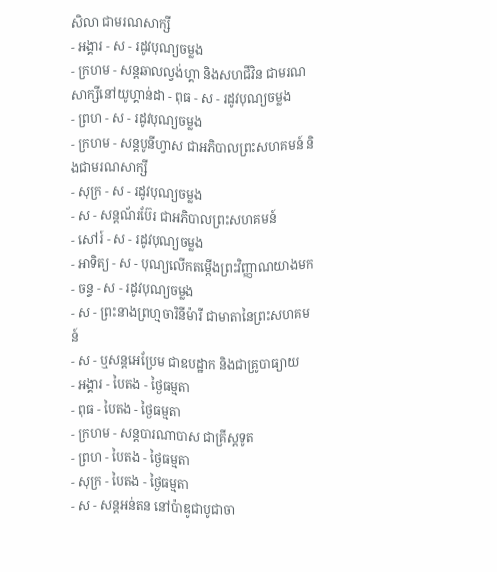សិលា ជាមរណសាក្សី
- អង្គារ - ស - រដូវបុណ្យចម្លង
- ក្រហម - សន្ដឆាលល្វង់ហ្គា និងសហជីវិន ជាមរណសាក្សីនៅយូហ្គាន់ដា - ពុធ - ស - រដូវបុណ្យចម្លង
- ព្រហ - ស - រដូវបុណ្យចម្លង
- ក្រហម - សន្ដបូនីហ្វាស ជាអភិបាលព្រះសហគមន៍ និងជាមរណសាក្សី
- សុក្រ - ស - រដូវបុណ្យចម្លង
- ស - សន្ដណ័រប៊ែរ ជាអភិបាលព្រះសហគមន៍
- សៅរ៍ - ស - រដូវបុណ្យចម្លង
- អាទិត្យ - ស - បុណ្យលើកតម្កើងព្រះវិញ្ញាណយាងមក
- ចន្ទ - ស - រដូវបុណ្យចម្លង
- ស - ព្រះនាងព្រហ្មចារិនីម៉ារី ជាមាតានៃព្រះសហគមន៍
- ស - ឬសន្ដអេប្រែម ជាឧបដ្ឋាក និងជាគ្រូបាធ្យាយ
- អង្គារ - បៃតង - ថ្ងៃធម្មតា
- ពុធ - បៃតង - ថ្ងៃធម្មតា
- ក្រហម - សន្ដបារណាបាស ជាគ្រីស្ដទូត
- ព្រហ - បៃតង - ថ្ងៃធម្មតា
- សុក្រ - បៃតង - ថ្ងៃធម្មតា
- ស - សន្ដអន់តន នៅប៉ាឌូជាបូជាចា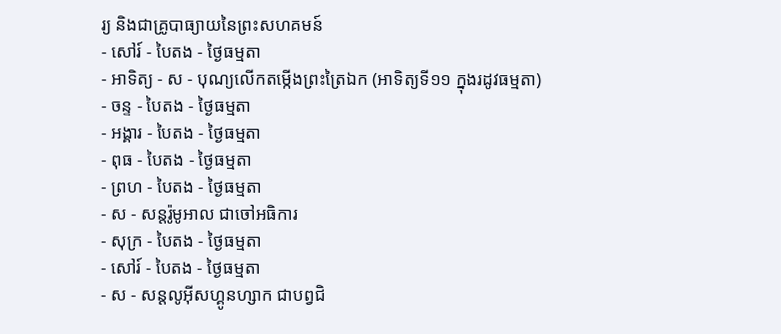រ្យ និងជាគ្រូបាធ្យាយនៃព្រះសហគមន៍
- សៅរ៍ - បៃតង - ថ្ងៃធម្មតា
- អាទិត្យ - ស - បុណ្យលើកតម្កើងព្រះត្រៃឯក (អាទិត្យទី១១ ក្នុងរដូវធម្មតា)
- ចន្ទ - បៃតង - ថ្ងៃធម្មតា
- អង្គារ - បៃតង - ថ្ងៃធម្មតា
- ពុធ - បៃតង - ថ្ងៃធម្មតា
- ព្រហ - បៃតង - ថ្ងៃធម្មតា
- ស - សន្ដរ៉ូមូអាល ជាចៅអធិការ
- សុក្រ - បៃតង - ថ្ងៃធម្មតា
- សៅរ៍ - បៃតង - ថ្ងៃធម្មតា
- ស - សន្ដលូអ៊ីសហ្គូនហ្សាក ជាបព្វជិ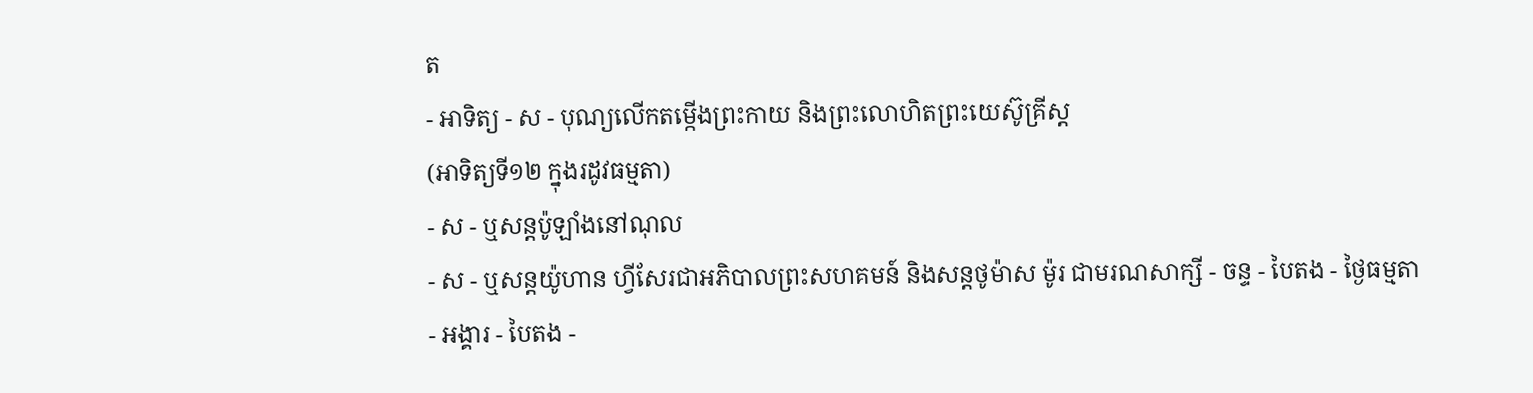ត
- អាទិត្យ - ស - បុណ្យលើកតម្កើងព្រះកាយ និងព្រះលោហិតព្រះយេស៊ូគ្រីស្ដ
(អាទិត្យទី១២ ក្នុងរដូវធម្មតា)
- ស - ឬសន្ដប៉ូឡាំងនៅណុល
- ស - ឬសន្ដយ៉ូហាន ហ្វីសែរជាអភិបាលព្រះសហគមន៍ និងសន្ដថូម៉ាស ម៉ូរ ជាមរណសាក្សី - ចន្ទ - បៃតង - ថ្ងៃធម្មតា
- អង្គារ - បៃតង -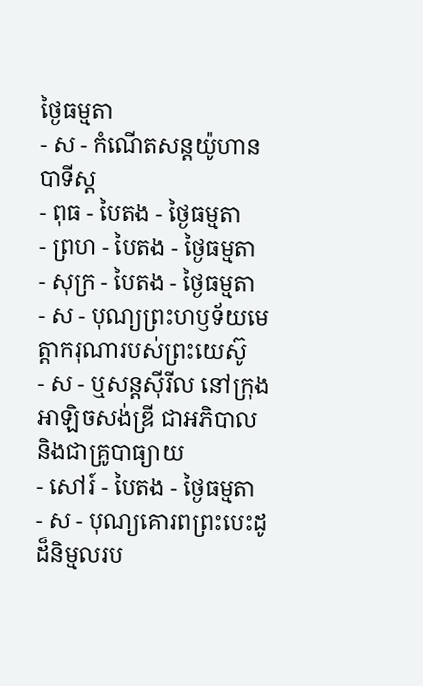ថ្ងៃធម្មតា
- ស - កំណើតសន្ដយ៉ូហានបាទីស្ដ
- ពុធ - បៃតង - ថ្ងៃធម្មតា
- ព្រហ - បៃតង - ថ្ងៃធម្មតា
- សុក្រ - បៃតង - ថ្ងៃធម្មតា
- ស - បុណ្យព្រះហឫទ័យមេត្ដាករុណារបស់ព្រះយេស៊ូ
- ស - ឬសន្ដស៊ីរីល នៅក្រុងអាឡិចសង់ឌ្រី ជាអភិបាល និងជាគ្រូបាធ្យាយ
- សៅរ៍ - បៃតង - ថ្ងៃធម្មតា
- ស - បុណ្យគោរពព្រះបេះដូដ៏និម្មលរប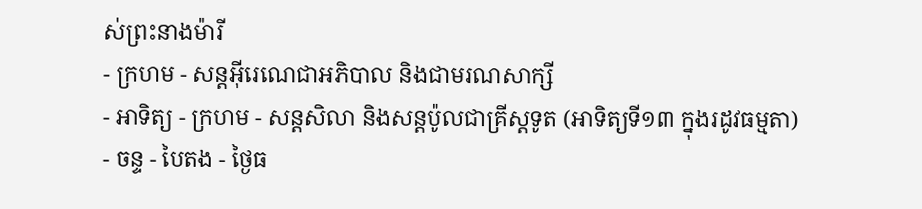ស់ព្រះនាងម៉ារី
- ក្រហម - សន្ដអ៊ីរេណេជាអភិបាល និងជាមរណសាក្សី
- អាទិត្យ - ក្រហម - សន្ដសិលា និងសន្ដប៉ូលជាគ្រីស្ដទូត (អាទិត្យទី១៣ ក្នុងរដូវធម្មតា)
- ចន្ទ - បៃតង - ថ្ងៃធ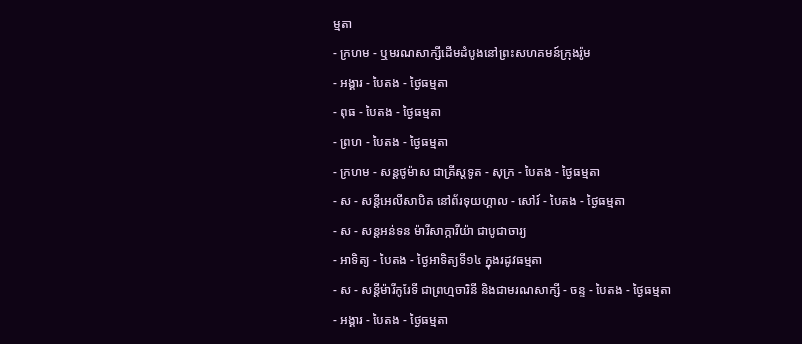ម្មតា
- ក្រហម - ឬមរណសាក្សីដើមដំបូងនៅព្រះសហគមន៍ក្រុងរ៉ូម
- អង្គារ - បៃតង - ថ្ងៃធម្មតា
- ពុធ - បៃតង - ថ្ងៃធម្មតា
- ព្រហ - បៃតង - ថ្ងៃធម្មតា
- ក្រហម - សន្ដថូម៉ាស ជាគ្រីស្ដទូត - សុក្រ - បៃតង - ថ្ងៃធម្មតា
- ស - សន្ដីអេលីសាបិត នៅព័រទុយហ្គាល - សៅរ៍ - បៃតង - ថ្ងៃធម្មតា
- ស - សន្ដអន់ទន ម៉ារីសាក្ការីយ៉ា ជាបូជាចារ្យ
- អាទិត្យ - បៃតង - ថ្ងៃអាទិត្យទី១៤ ក្នុងរដូវធម្មតា
- ស - សន្ដីម៉ារីកូរែទី ជាព្រហ្មចារិនី និងជាមរណសាក្សី - ចន្ទ - បៃតង - ថ្ងៃធម្មតា
- អង្គារ - បៃតង - ថ្ងៃធម្មតា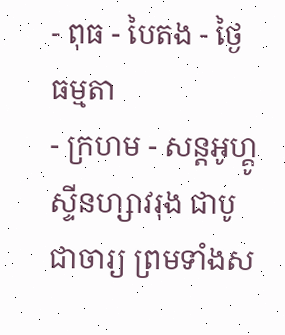- ពុធ - បៃតង - ថ្ងៃធម្មតា
- ក្រហម - សន្ដអូហ្គូស្ទីនហ្សាវរុង ជាបូជាចារ្យ ព្រមទាំងស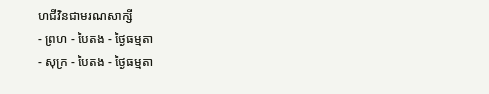ហជីវិនជាមរណសាក្សី
- ព្រហ - បៃតង - ថ្ងៃធម្មតា
- សុក្រ - បៃតង - ថ្ងៃធម្មតា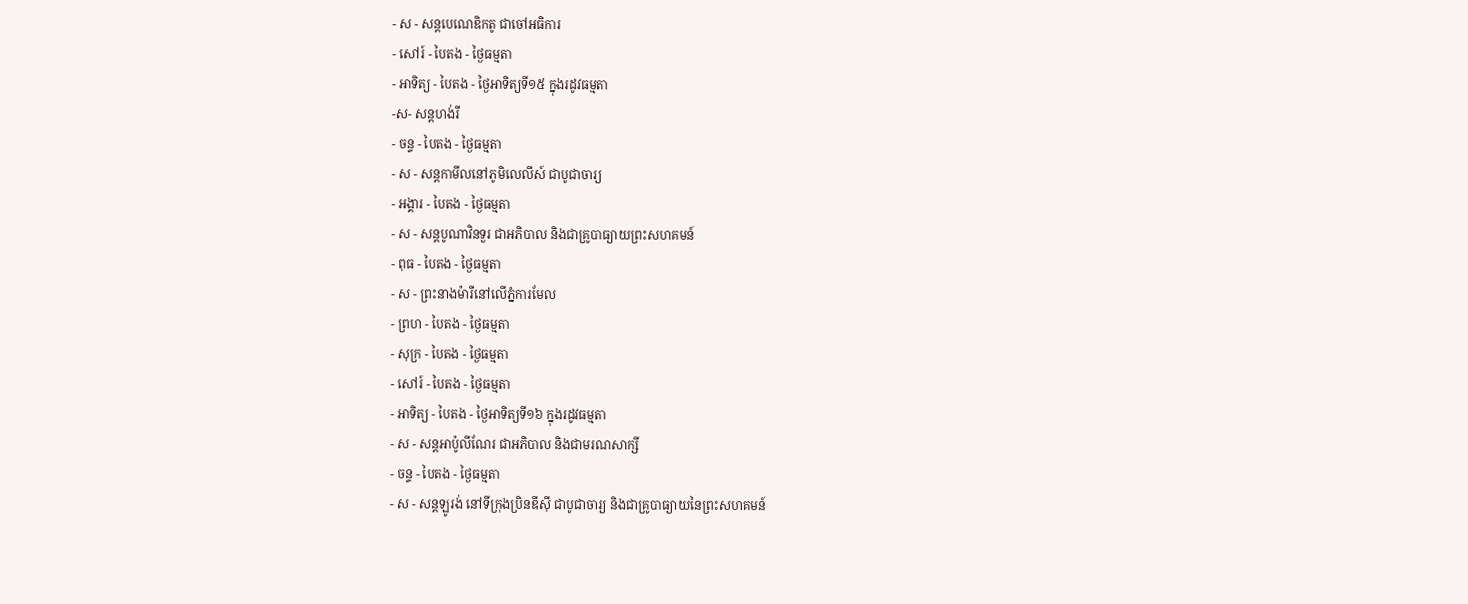- ស - សន្ដបេណេឌិកតូ ជាចៅអធិការ
- សៅរ៍ - បៃតង - ថ្ងៃធម្មតា
- អាទិត្យ - បៃតង - ថ្ងៃអាទិត្យទី១៥ ក្នុងរដូវធម្មតា
-ស- សន្ដហង់រី
- ចន្ទ - បៃតង - ថ្ងៃធម្មតា
- ស - សន្ដកាមីលនៅភូមិលេលីស៍ ជាបូជាចារ្យ
- អង្គារ - បៃតង - ថ្ងៃធម្មតា
- ស - សន្ដបូណាវិនទួរ ជាអភិបាល និងជាគ្រូបាធ្យាយព្រះសហគមន៍
- ពុធ - បៃតង - ថ្ងៃធម្មតា
- ស - ព្រះនាងម៉ារីនៅលើភ្នំការមែល
- ព្រហ - បៃតង - ថ្ងៃធម្មតា
- សុក្រ - បៃតង - ថ្ងៃធម្មតា
- សៅរ៍ - បៃតង - ថ្ងៃធម្មតា
- អាទិត្យ - បៃតង - ថ្ងៃអាទិត្យទី១៦ ក្នុងរដូវធម្មតា
- ស - សន្ដអាប៉ូលីណែរ ជាអភិបាល និងជាមរណសាក្សី
- ចន្ទ - បៃតង - ថ្ងៃធម្មតា
- ស - សន្ដឡូរង់ នៅទីក្រុងប្រិនឌីស៊ី ជាបូជាចារ្យ និងជាគ្រូបាធ្យាយនៃព្រះសហគមន៍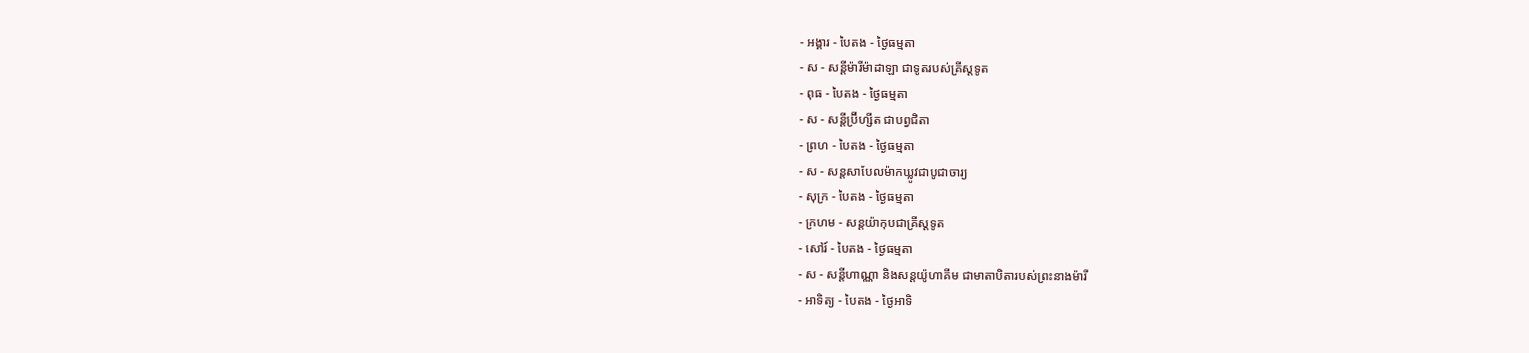- អង្គារ - បៃតង - ថ្ងៃធម្មតា
- ស - សន្ដីម៉ារីម៉ាដាឡា ជាទូតរបស់គ្រីស្ដទូត
- ពុធ - បៃតង - ថ្ងៃធម្មតា
- ស - សន្ដីប្រ៊ីហ្សីត ជាបព្វជិតា
- ព្រហ - បៃតង - ថ្ងៃធម្មតា
- ស - សន្ដសាបែលម៉ាកឃ្លូវជាបូជាចារ្យ
- សុក្រ - បៃតង - ថ្ងៃធម្មតា
- ក្រហម - សន្ដយ៉ាកុបជាគ្រីស្ដទូត
- សៅរ៍ - បៃតង - ថ្ងៃធម្មតា
- ស - សន្ដីហាណ្ណា និងសន្ដយ៉ូហាគីម ជាមាតាបិតារបស់ព្រះនាងម៉ារី
- អាទិត្យ - បៃតង - ថ្ងៃអាទិ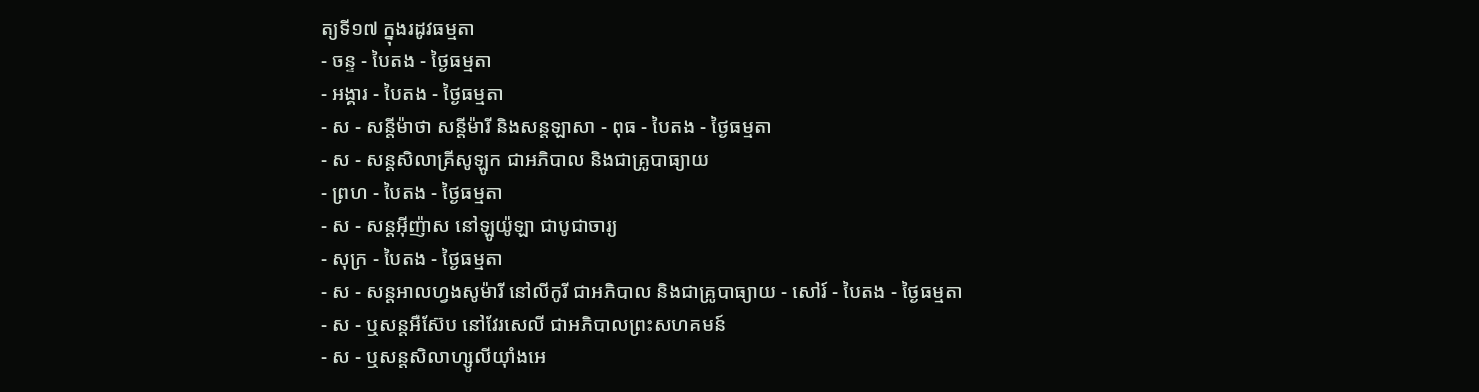ត្យទី១៧ ក្នុងរដូវធម្មតា
- ចន្ទ - បៃតង - ថ្ងៃធម្មតា
- អង្គារ - បៃតង - ថ្ងៃធម្មតា
- ស - សន្ដីម៉ាថា សន្ដីម៉ារី និងសន្ដឡាសា - ពុធ - បៃតង - ថ្ងៃធម្មតា
- ស - សន្ដសិលាគ្រីសូឡូក ជាអភិបាល និងជាគ្រូបាធ្យាយ
- ព្រហ - បៃតង - ថ្ងៃធម្មតា
- ស - សន្ដអ៊ីញ៉ាស នៅឡូយ៉ូឡា ជាបូជាចារ្យ
- សុក្រ - បៃតង - ថ្ងៃធម្មតា
- ស - សន្ដអាលហ្វងសូម៉ារី នៅលីកូរី ជាអភិបាល និងជាគ្រូបាធ្យាយ - សៅរ៍ - បៃតង - ថ្ងៃធម្មតា
- ស - ឬសន្ដអឺស៊ែប នៅវែរសេលី ជាអភិបាលព្រះសហគមន៍
- ស - ឬសន្ដសិលាហ្សូលីយ៉ាំងអេ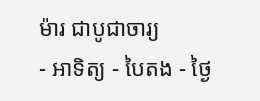ម៉ារ ជាបូជាចារ្យ
- អាទិត្យ - បៃតង - ថ្ងៃ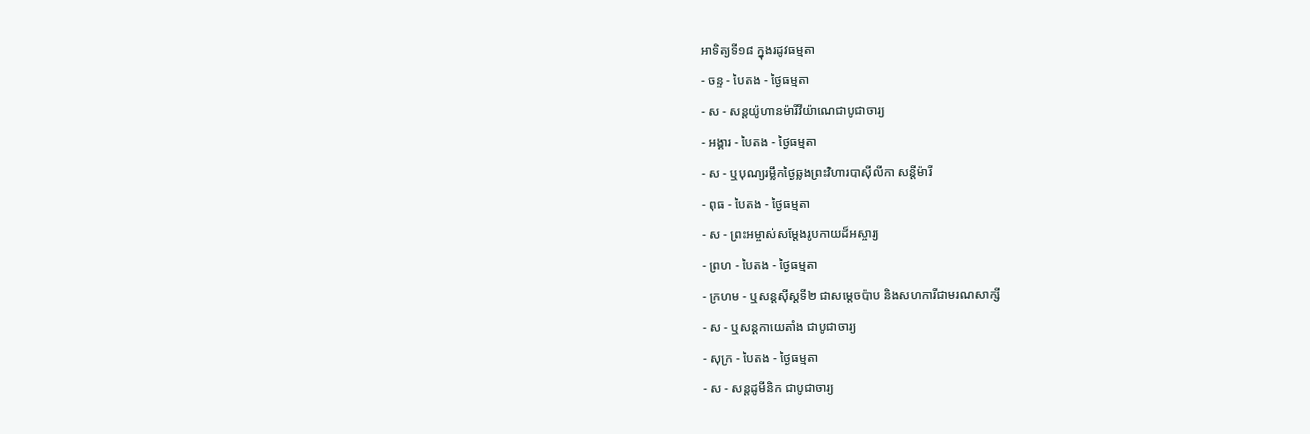អាទិត្យទី១៨ ក្នុងរដូវធម្មតា
- ចន្ទ - បៃតង - ថ្ងៃធម្មតា
- ស - សន្ដយ៉ូហានម៉ារីវីយ៉ាណេជាបូជាចារ្យ
- អង្គារ - បៃតង - ថ្ងៃធម្មតា
- ស - ឬបុណ្យរម្លឹកថ្ងៃឆ្លងព្រះវិហារបាស៊ីលីកា សន្ដីម៉ារី
- ពុធ - បៃតង - ថ្ងៃធម្មតា
- ស - ព្រះអម្ចាស់សម្ដែងរូបកាយដ៏អស្ចារ្យ
- ព្រហ - បៃតង - ថ្ងៃធម្មតា
- ក្រហម - ឬសន្ដស៊ីស្ដទី២ ជាសម្ដេចប៉ាប និងសហការីជាមរណសាក្សី
- ស - ឬសន្ដកាយេតាំង ជាបូជាចារ្យ
- សុក្រ - បៃតង - ថ្ងៃធម្មតា
- ស - សន្ដដូមីនិក ជាបូជាចារ្យ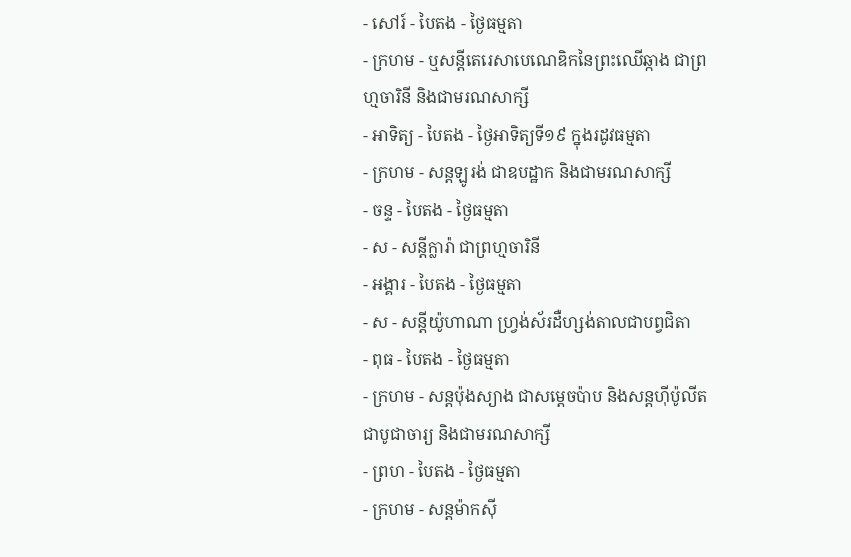- សៅរ៍ - បៃតង - ថ្ងៃធម្មតា
- ក្រហម - ឬសន្ដីតេរេសាបេណេឌិកនៃព្រះឈើឆ្កាង ជាព្រហ្មចារិនី និងជាមរណសាក្សី
- អាទិត្យ - បៃតង - ថ្ងៃអាទិត្យទី១៩ ក្នុងរដូវធម្មតា
- ក្រហម - សន្ដឡូរង់ ជាឧបដ្ឋាក និងជាមរណសាក្សី
- ចន្ទ - បៃតង - ថ្ងៃធម្មតា
- ស - សន្ដីក្លារ៉ា ជាព្រហ្មចារិនី
- អង្គារ - បៃតង - ថ្ងៃធម្មតា
- ស - សន្ដីយ៉ូហាណា ហ្វ្រង់ស័រដឺហ្សង់តាលជាបព្វជិតា
- ពុធ - បៃតង - ថ្ងៃធម្មតា
- ក្រហម - សន្ដប៉ុងស្យាង ជាសម្ដេចប៉ាប និងសន្ដហ៊ីប៉ូលីតជាបូជាចារ្យ និងជាមរណសាក្សី
- ព្រហ - បៃតង - ថ្ងៃធម្មតា
- ក្រហម - សន្ដម៉ាកស៊ី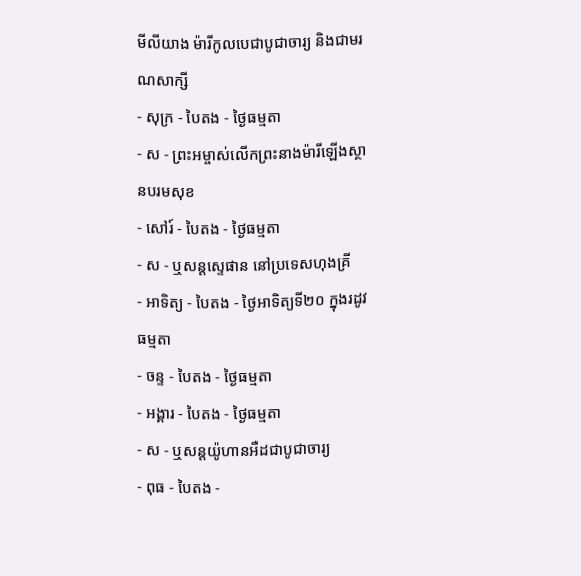មីលីយាង ម៉ារីកូលបេជាបូជាចារ្យ និងជាមរណសាក្សី
- សុក្រ - បៃតង - ថ្ងៃធម្មតា
- ស - ព្រះអម្ចាស់លើកព្រះនាងម៉ារីឡើងស្ថានបរមសុខ
- សៅរ៍ - បៃតង - ថ្ងៃធម្មតា
- ស - ឬសន្ដស្ទេផាន នៅប្រទេសហុងគ្រី
- អាទិត្យ - បៃតង - ថ្ងៃអាទិត្យទី២០ ក្នុងរដូវធម្មតា
- ចន្ទ - បៃតង - ថ្ងៃធម្មតា
- អង្គារ - បៃតង - ថ្ងៃធម្មតា
- ស - ឬសន្ដយ៉ូហានអឺដជាបូជាចារ្យ
- ពុធ - បៃតង -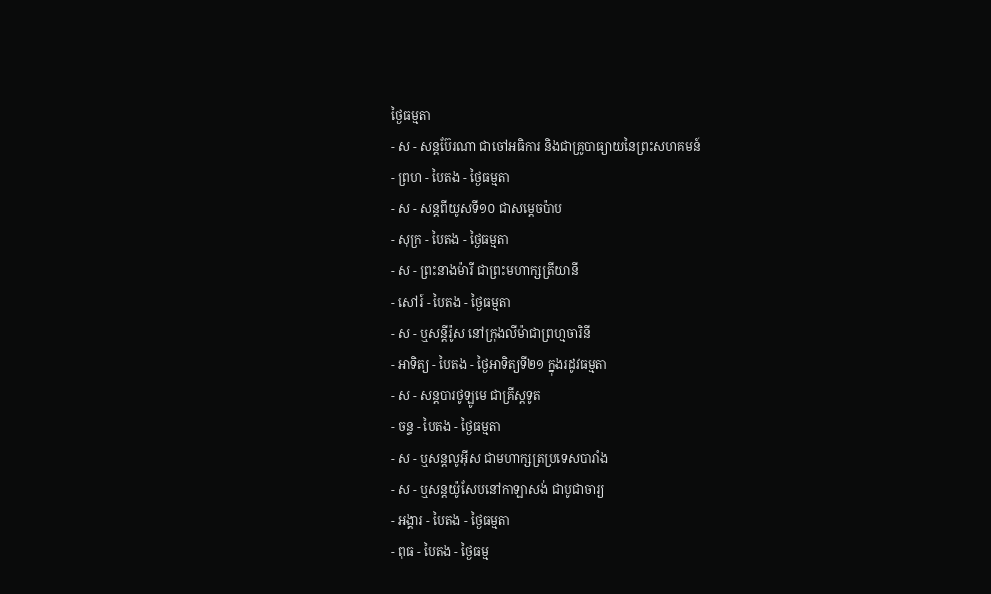ថ្ងៃធម្មតា
- ស - សន្ដប៊ែរណា ជាចៅអធិការ និងជាគ្រូបាធ្យាយនៃព្រះសហគមន៍
- ព្រហ - បៃតង - ថ្ងៃធម្មតា
- ស - សន្ដពីយូសទី១០ ជាសម្ដេចប៉ាប
- សុក្រ - បៃតង - ថ្ងៃធម្មតា
- ស - ព្រះនាងម៉ារី ជាព្រះមហាក្សត្រីយានី
- សៅរ៍ - បៃតង - ថ្ងៃធម្មតា
- ស - ឬសន្ដីរ៉ូស នៅក្រុងលីម៉ាជាព្រហ្មចារិនី
- អាទិត្យ - បៃតង - ថ្ងៃអាទិត្យទី២១ ក្នុងរដូវធម្មតា
- ស - សន្ដបារថូឡូមេ ជាគ្រីស្ដទូត
- ចន្ទ - បៃតង - ថ្ងៃធម្មតា
- ស - ឬសន្ដលូអ៊ីស ជាមហាក្សត្រប្រទេសបារាំង
- ស - ឬសន្ដយ៉ូសែបនៅកាឡាសង់ ជាបូជាចារ្យ
- អង្គារ - បៃតង - ថ្ងៃធម្មតា
- ពុធ - បៃតង - ថ្ងៃធម្ម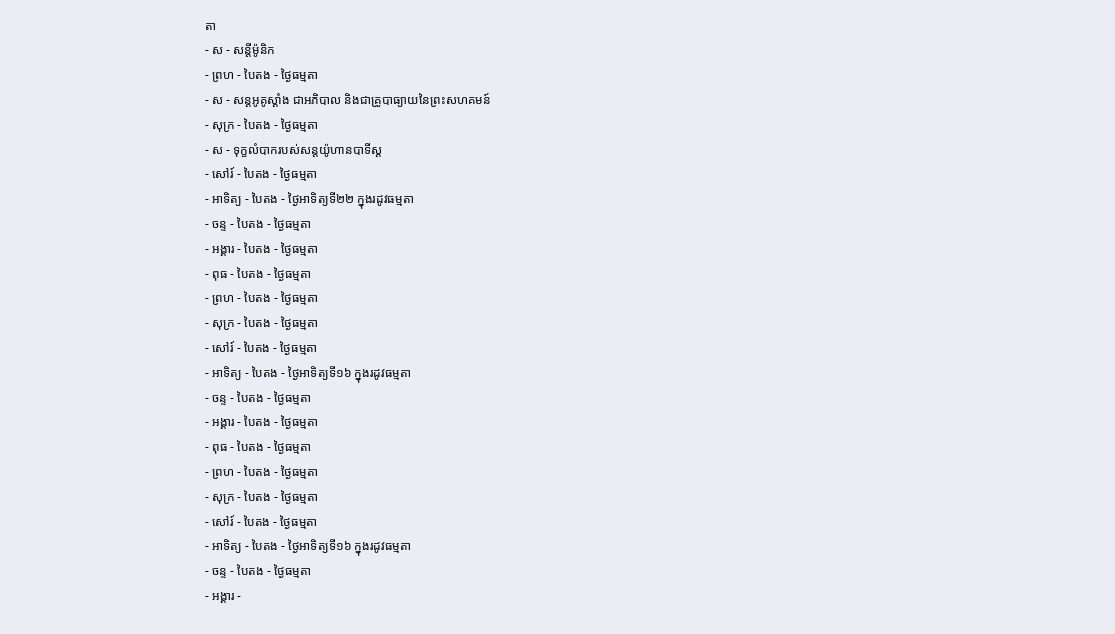តា
- ស - សន្ដីម៉ូនិក
- ព្រហ - បៃតង - ថ្ងៃធម្មតា
- ស - សន្ដអូគូស្ដាំង ជាអភិបាល និងជាគ្រូបាធ្យាយនៃព្រះសហគមន៍
- សុក្រ - បៃតង - ថ្ងៃធម្មតា
- ស - ទុក្ខលំបាករបស់សន្ដយ៉ូហានបាទីស្ដ
- សៅរ៍ - បៃតង - ថ្ងៃធម្មតា
- អាទិត្យ - បៃតង - ថ្ងៃអាទិត្យទី២២ ក្នុងរដូវធម្មតា
- ចន្ទ - បៃតង - ថ្ងៃធម្មតា
- អង្គារ - បៃតង - ថ្ងៃធម្មតា
- ពុធ - បៃតង - ថ្ងៃធម្មតា
- ព្រហ - បៃតង - ថ្ងៃធម្មតា
- សុក្រ - បៃតង - ថ្ងៃធម្មតា
- សៅរ៍ - បៃតង - ថ្ងៃធម្មតា
- អាទិត្យ - បៃតង - ថ្ងៃអាទិត្យទី១៦ ក្នុងរដូវធម្មតា
- ចន្ទ - បៃតង - ថ្ងៃធម្មតា
- អង្គារ - បៃតង - ថ្ងៃធម្មតា
- ពុធ - បៃតង - ថ្ងៃធម្មតា
- ព្រហ - បៃតង - ថ្ងៃធម្មតា
- សុក្រ - បៃតង - ថ្ងៃធម្មតា
- សៅរ៍ - បៃតង - ថ្ងៃធម្មតា
- អាទិត្យ - បៃតង - ថ្ងៃអាទិត្យទី១៦ ក្នុងរដូវធម្មតា
- ចន្ទ - បៃតង - ថ្ងៃធម្មតា
- អង្គារ -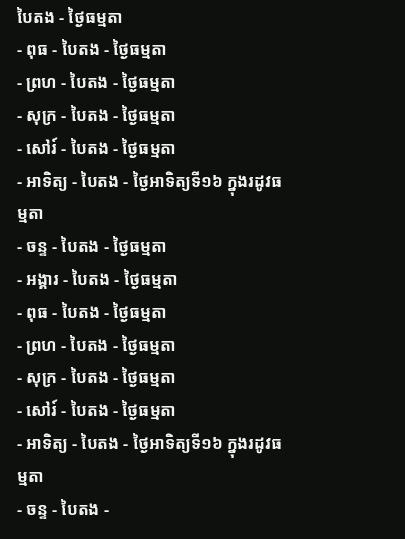បៃតង - ថ្ងៃធម្មតា
- ពុធ - បៃតង - ថ្ងៃធម្មតា
- ព្រហ - បៃតង - ថ្ងៃធម្មតា
- សុក្រ - បៃតង - ថ្ងៃធម្មតា
- សៅរ៍ - បៃតង - ថ្ងៃធម្មតា
- អាទិត្យ - បៃតង - ថ្ងៃអាទិត្យទី១៦ ក្នុងរដូវធម្មតា
- ចន្ទ - បៃតង - ថ្ងៃធម្មតា
- អង្គារ - បៃតង - ថ្ងៃធម្មតា
- ពុធ - បៃតង - ថ្ងៃធម្មតា
- ព្រហ - បៃតង - ថ្ងៃធម្មតា
- សុក្រ - បៃតង - ថ្ងៃធម្មតា
- សៅរ៍ - បៃតង - ថ្ងៃធម្មតា
- អាទិត្យ - បៃតង - ថ្ងៃអាទិត្យទី១៦ ក្នុងរដូវធម្មតា
- ចន្ទ - បៃតង -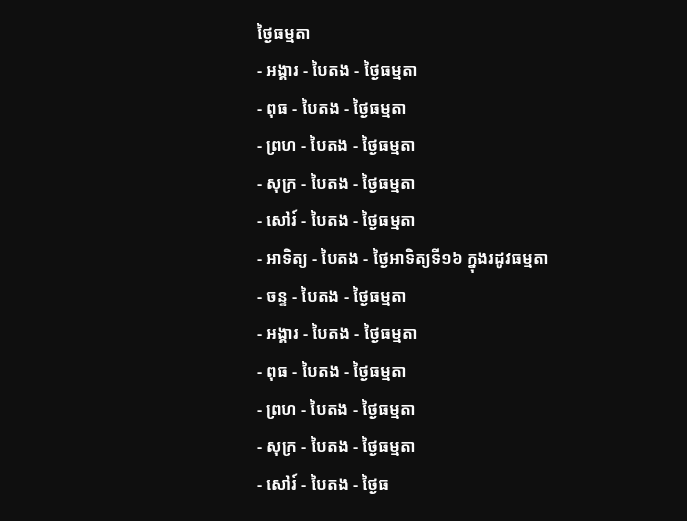ថ្ងៃធម្មតា
- អង្គារ - បៃតង - ថ្ងៃធម្មតា
- ពុធ - បៃតង - ថ្ងៃធម្មតា
- ព្រហ - បៃតង - ថ្ងៃធម្មតា
- សុក្រ - បៃតង - ថ្ងៃធម្មតា
- សៅរ៍ - បៃតង - ថ្ងៃធម្មតា
- អាទិត្យ - បៃតង - ថ្ងៃអាទិត្យទី១៦ ក្នុងរដូវធម្មតា
- ចន្ទ - បៃតង - ថ្ងៃធម្មតា
- អង្គារ - បៃតង - ថ្ងៃធម្មតា
- ពុធ - បៃតង - ថ្ងៃធម្មតា
- ព្រហ - បៃតង - ថ្ងៃធម្មតា
- សុក្រ - បៃតង - ថ្ងៃធម្មតា
- សៅរ៍ - បៃតង - ថ្ងៃធ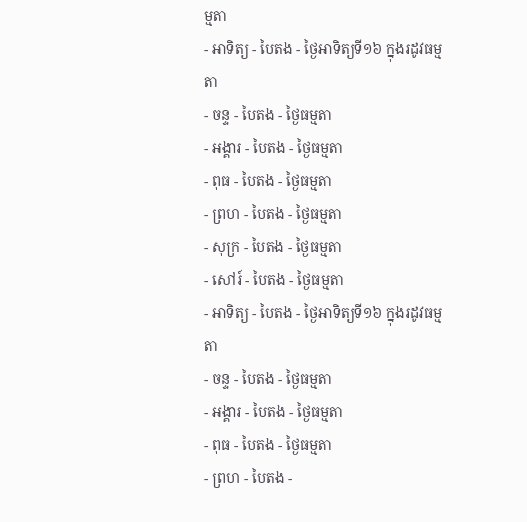ម្មតា
- អាទិត្យ - បៃតង - ថ្ងៃអាទិត្យទី១៦ ក្នុងរដូវធម្មតា
- ចន្ទ - បៃតង - ថ្ងៃធម្មតា
- អង្គារ - បៃតង - ថ្ងៃធម្មតា
- ពុធ - បៃតង - ថ្ងៃធម្មតា
- ព្រហ - បៃតង - ថ្ងៃធម្មតា
- សុក្រ - បៃតង - ថ្ងៃធម្មតា
- សៅរ៍ - បៃតង - ថ្ងៃធម្មតា
- អាទិត្យ - បៃតង - ថ្ងៃអាទិត្យទី១៦ ក្នុងរដូវធម្មតា
- ចន្ទ - បៃតង - ថ្ងៃធម្មតា
- អង្គារ - បៃតង - ថ្ងៃធម្មតា
- ពុធ - បៃតង - ថ្ងៃធម្មតា
- ព្រហ - បៃតង -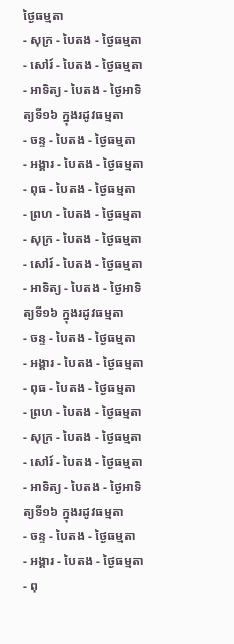ថ្ងៃធម្មតា
- សុក្រ - បៃតង - ថ្ងៃធម្មតា
- សៅរ៍ - បៃតង - ថ្ងៃធម្មតា
- អាទិត្យ - បៃតង - ថ្ងៃអាទិត្យទី១៦ ក្នុងរដូវធម្មតា
- ចន្ទ - បៃតង - ថ្ងៃធម្មតា
- អង្គារ - បៃតង - ថ្ងៃធម្មតា
- ពុធ - បៃតង - ថ្ងៃធម្មតា
- ព្រហ - បៃតង - ថ្ងៃធម្មតា
- សុក្រ - បៃតង - ថ្ងៃធម្មតា
- សៅរ៍ - បៃតង - ថ្ងៃធម្មតា
- អាទិត្យ - បៃតង - ថ្ងៃអាទិត្យទី១៦ ក្នុងរដូវធម្មតា
- ចន្ទ - បៃតង - ថ្ងៃធម្មតា
- អង្គារ - បៃតង - ថ្ងៃធម្មតា
- ពុធ - បៃតង - ថ្ងៃធម្មតា
- ព្រហ - បៃតង - ថ្ងៃធម្មតា
- សុក្រ - បៃតង - ថ្ងៃធម្មតា
- សៅរ៍ - បៃតង - ថ្ងៃធម្មតា
- អាទិត្យ - បៃតង - ថ្ងៃអាទិត្យទី១៦ ក្នុងរដូវធម្មតា
- ចន្ទ - បៃតង - ថ្ងៃធម្មតា
- អង្គារ - បៃតង - ថ្ងៃធម្មតា
- ពុ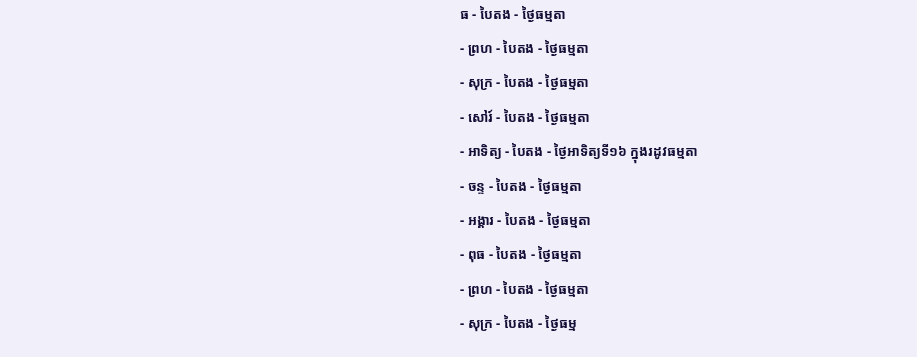ធ - បៃតង - ថ្ងៃធម្មតា
- ព្រហ - បៃតង - ថ្ងៃធម្មតា
- សុក្រ - បៃតង - ថ្ងៃធម្មតា
- សៅរ៍ - បៃតង - ថ្ងៃធម្មតា
- អាទិត្យ - បៃតង - ថ្ងៃអាទិត្យទី១៦ ក្នុងរដូវធម្មតា
- ចន្ទ - បៃតង - ថ្ងៃធម្មតា
- អង្គារ - បៃតង - ថ្ងៃធម្មតា
- ពុធ - បៃតង - ថ្ងៃធម្មតា
- ព្រហ - បៃតង - ថ្ងៃធម្មតា
- សុក្រ - បៃតង - ថ្ងៃធម្ម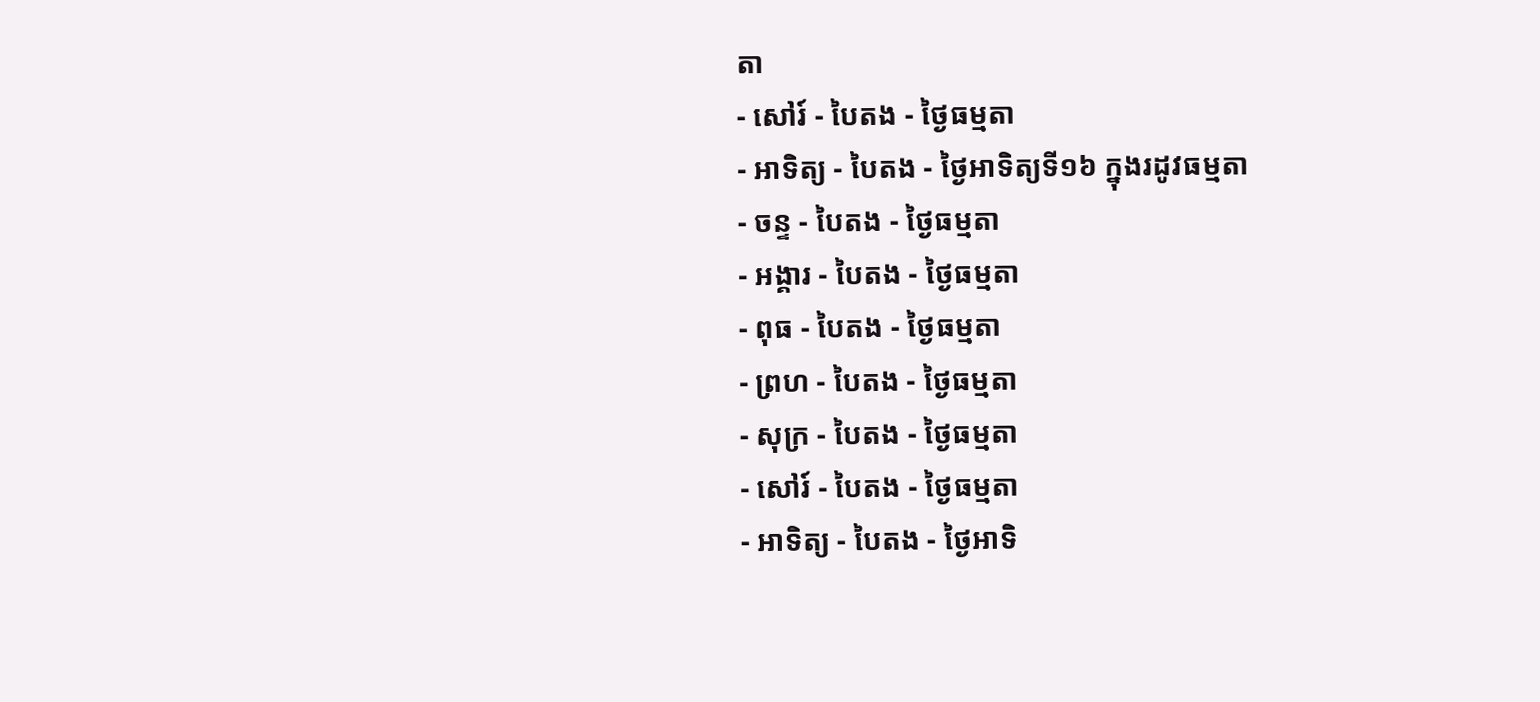តា
- សៅរ៍ - បៃតង - ថ្ងៃធម្មតា
- អាទិត្យ - បៃតង - ថ្ងៃអាទិត្យទី១៦ ក្នុងរដូវធម្មតា
- ចន្ទ - បៃតង - ថ្ងៃធម្មតា
- អង្គារ - បៃតង - ថ្ងៃធម្មតា
- ពុធ - បៃតង - ថ្ងៃធម្មតា
- ព្រហ - បៃតង - ថ្ងៃធម្មតា
- សុក្រ - បៃតង - ថ្ងៃធម្មតា
- សៅរ៍ - បៃតង - ថ្ងៃធម្មតា
- អាទិត្យ - បៃតង - ថ្ងៃអាទិ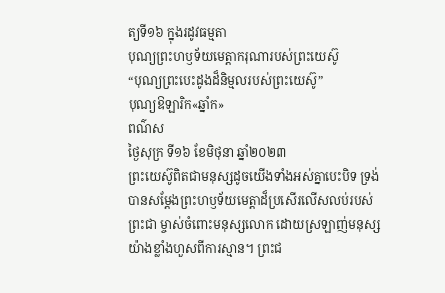ត្យទី១៦ ក្នុងរដូវធម្មតា
បុណ្យព្រះហឫទ័យមេត្ដាករុណារបស់ព្រះយេស៊ូ
“បុណ្យព្រះបេះដូងដ៏និម្មលរបស់ព្រះយេស៊ូ”
បុណ្យឱឡារិក«ឆ្នាំក»
ពណ៌ស
ថ្ងៃសុក្រ ទី១៦ ខែមិថុនា ឆ្នាំ២០២៣
ព្រះយេស៊ូពិតជាមនុស្សដូចយើងទាំងអស់គ្នាបេះបិទ ទ្រង់បានសម្តែងព្រះហឫទ័យមេត្តាដ៏ប្រសើរលើសលប់របស់ព្រះជា ម្ចាស់ចំពោះមនុស្សលោក ដោយស្រឡាញ់មនុស្សយ៉ាងខ្លាំងហួសពីការស្មាន។ ព្រះជ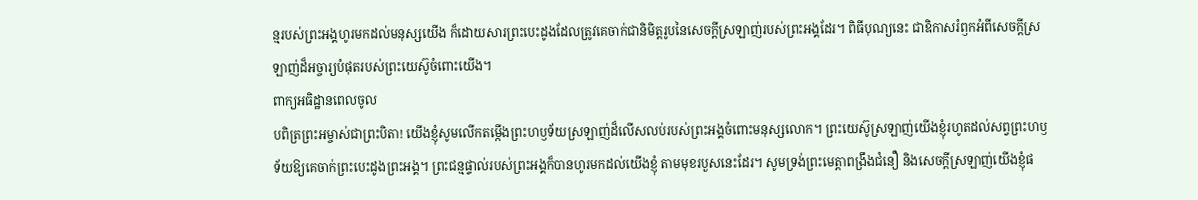ន្មរបស់ព្រះអង្គហូរមកដល់មនុស្សយើង ក៏ដោយសារព្រះបេះដូងដែលត្រូវគេចាក់ជានិមិត្តរូបនៃសេចក្តីស្រឡាញ់របស់ព្រះអង្គដែរ។ ពិធីបុណ្យនេះ ជាឧិកាសរំឭកអំពីសេចក្តីស្រឡាញ់ដ៏អច្ចារ្យបំផុតរបស់ព្រះយេស៊ូចំពោះយើង។
ពាក្យអធិដ្ឋានពេលចូល
បពិត្រព្រះអម្ចាស់ជាព្រះបិតា! យើងខ្ញុំសូមលើកតម្កើងព្រះហឫទ័យស្រឡាញ់ដ៏លើសលប់របស់ព្រះអង្គចំពោះមនុស្សលោក។ ព្រះយេស៊ូស្រឡាញ់យើងខ្ញុំរហូតដល់សព្វព្រះហឫទ័យឱ្យគេចាក់ព្រះបេះដូងព្រះអង្គ។ ព្រះជន្មផ្ទាល់របស់ព្រះអង្គក៏បានហូរមកដល់យើងខ្ញុំ តាមមុខរបួសនេះដែរ។ សូមទ្រង់ព្រះមេត្តាពង្រឹងជំនឿ និងសេចក្តីស្រឡាញ់យើងខ្ញុំផ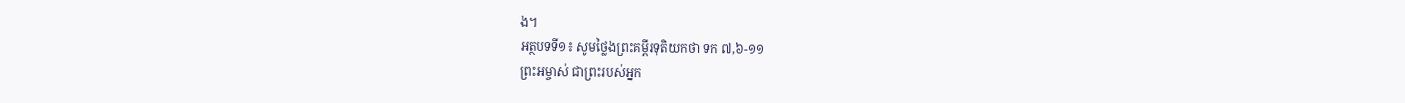ង។
អត្ថបទទី១៖ សូមថ្លៃងព្រះគម្ពីរទុតិយកថា ទក ៧,៦-១១
ព្រះអម្ចាស់ ជាព្រះរបស់អ្នក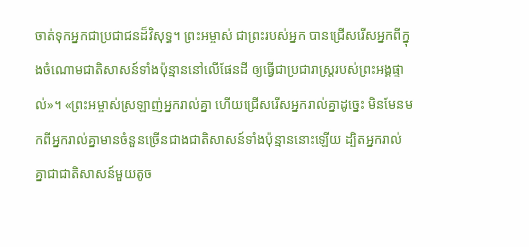ចាត់ទុកអ្នកជាប្រជាជនដ៏វិសុទ្ធ។ ព្រះអម្ចាស់ ជាព្រះរបស់អ្នក បានជ្រើសរើសអ្នកពីក្នុងចំណោមជាតិសាសន៍ទាំងប៉ុន្មាននៅលើផែនដី ឲ្យធ្វើជាប្រជារាស្ដ្ររបស់ព្រះអង្គផ្ទាល់»។ «ព្រះអម្ចាស់ស្រឡាញ់អ្នករាល់គ្នា ហើយជ្រើសរើសអ្នករាល់គ្នាដូច្នេះ មិនមែនមកពីអ្នករាល់គ្នាមានចំនួនច្រើនជាងជាតិសាសន៍ទាំងប៉ុន្មាននោះឡើយ ដ្បិតអ្នករាល់គ្នាជាជាតិសាសន៍មួយតូច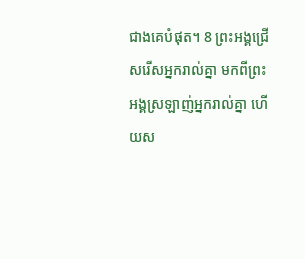ជាងគេបំផុត។ 8 ព្រះអង្គជ្រើសរើសអ្នករាល់គ្នា មកពីព្រះអង្គស្រឡាញ់អ្នករាល់គ្នា ហើយស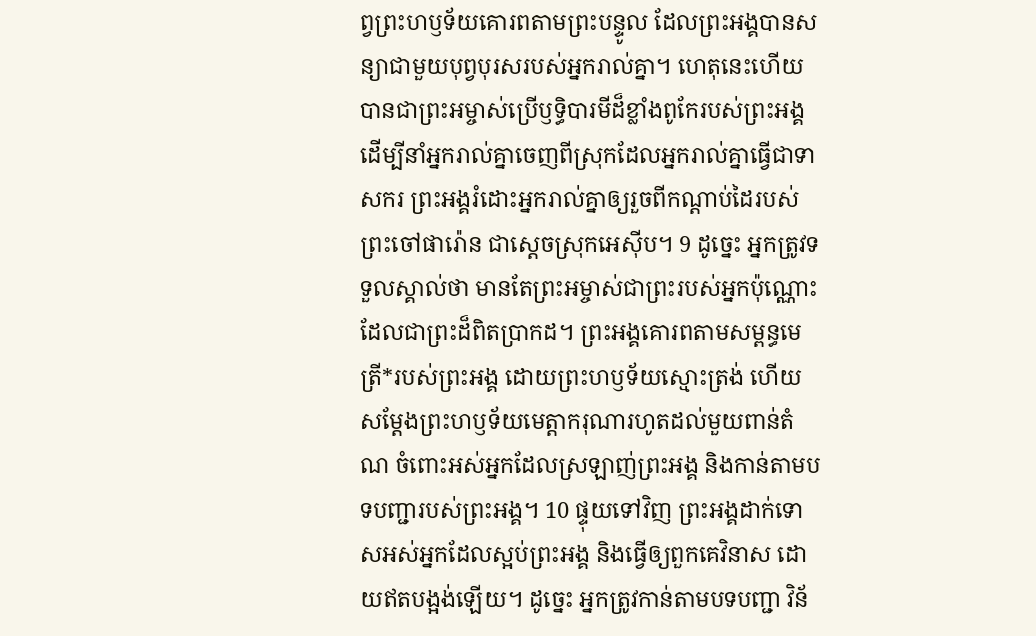ព្វព្រះហឫទ័យគោរពតាមព្រះបន្ទូល ដែលព្រះអង្គបានសន្យាជាមួយបុព្វបុរសរបស់អ្នករាល់គ្នា។ ហេតុនេះហើយបានជាព្រះអម្ចាស់ប្រើឫទ្ធិបារមីដ៏ខ្លាំងពូកែរបស់ព្រះអង្គ ដើម្បីនាំអ្នករាល់គ្នាចេញពីស្រុកដែលអ្នករាល់គ្នាធ្វើជាទាសករ ព្រះអង្គរំដោះអ្នករាល់គ្នាឲ្យរួចពីកណ្ដាប់ដៃរបស់ព្រះចៅផារ៉ោន ជាស្តេចស្រុកអេស៊ីប។ 9 ដូច្នេះ អ្នកត្រូវទទួលស្គាល់ថា មានតែព្រះអម្ចាស់ជាព្រះរបស់អ្នកប៉ុណ្ណោះ ដែលជាព្រះដ៏ពិតប្រាកដ។ ព្រះអង្គគោរពតាមសម្ពន្ធមេត្រី*របស់ព្រះអង្គ ដោយព្រះហឫទ័យស្មោះត្រង់ ហើយសម្ដែងព្រះហឫទ័យមេត្តាករុណារហូតដល់មួយពាន់តំណ ចំពោះអស់អ្នកដែលស្រឡាញ់ព្រះអង្គ និងកាន់តាមបទបញ្ជារបស់ព្រះអង្គ។ 10 ផ្ទុយទៅវិញ ព្រះអង្គដាក់ទោសអស់អ្នកដែលស្អប់ព្រះអង្គ និងធ្វើឲ្យពួកគេវិនាស ដោយឥតបង្អង់ឡើយ។ ដូច្នេះ អ្នកត្រូវកាន់តាមបទបញ្ជា វិន័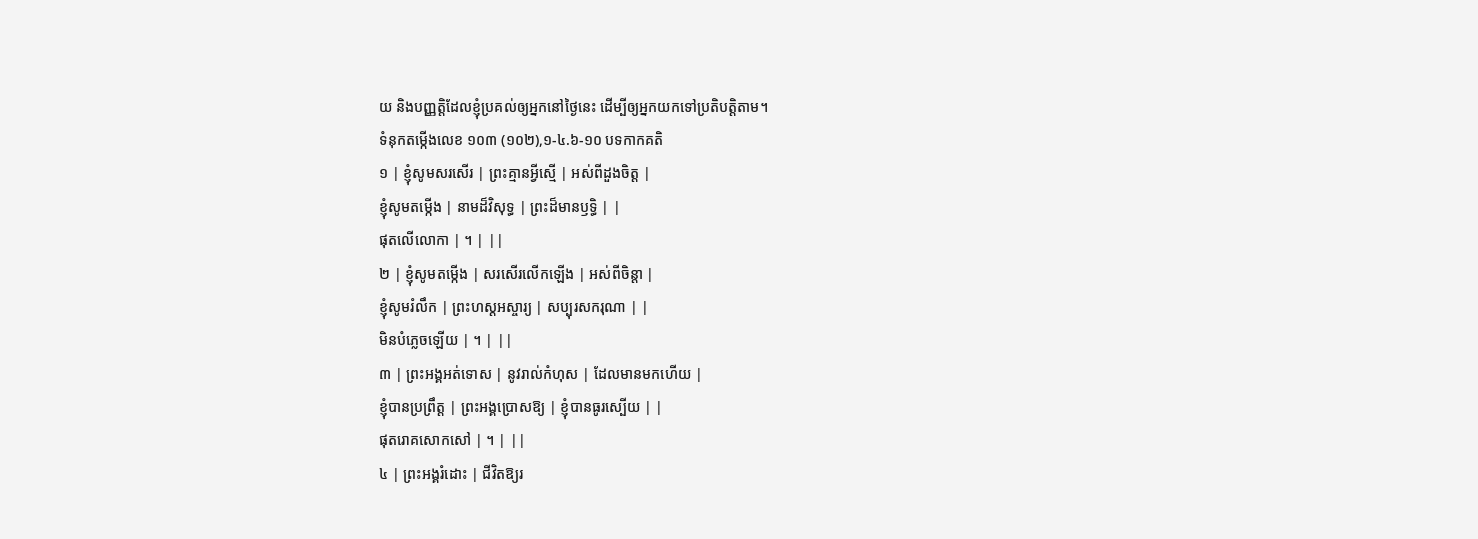យ និងបញ្ញត្តិដែលខ្ញុំប្រគល់ឲ្យអ្នកនៅថ្ងៃនេះ ដើម្បីឲ្យអ្នកយកទៅប្រតិបត្តិតាម។
ទំនុកតម្កើងលេខ ១០៣ (១០២),១-៤.៦-១០ បទកាកគតិ
១ | ខ្ញុំសូមសរសើរ | ព្រះគ្មានអ្វីស្មើ | អស់ពីដួងចិត្ត |
ខ្ញុំសូមតម្កើង | នាមដ៏វិសុទ្ធ | ព្រះដ៏មានឫទ្ធិ | |
ផុតលើលោកា | ។ | ||
២ | ខ្ញុំសូមតម្កើង | សរសើរលើកឡើង | អស់ពីចិន្តា |
ខ្ញុំសូមរំលឹក | ព្រះហស្តអស្ចារ្យ | សប្បុរសករុណា | |
មិនបំភ្លេចឡើយ | ។ | ||
៣ | ព្រះអង្គអត់ទោស | នូវរាល់កំហុស | ដែលមានមកហើយ |
ខ្ញុំបានប្រព្រឹត្ត | ព្រះអង្គប្រោសឱ្យ | ខ្ញុំបានធូរស្បើយ | |
ផុតរោគសោកសៅ | ។ | ||
៤ | ព្រះអង្គរំដោះ | ជីវិតឱ្យរ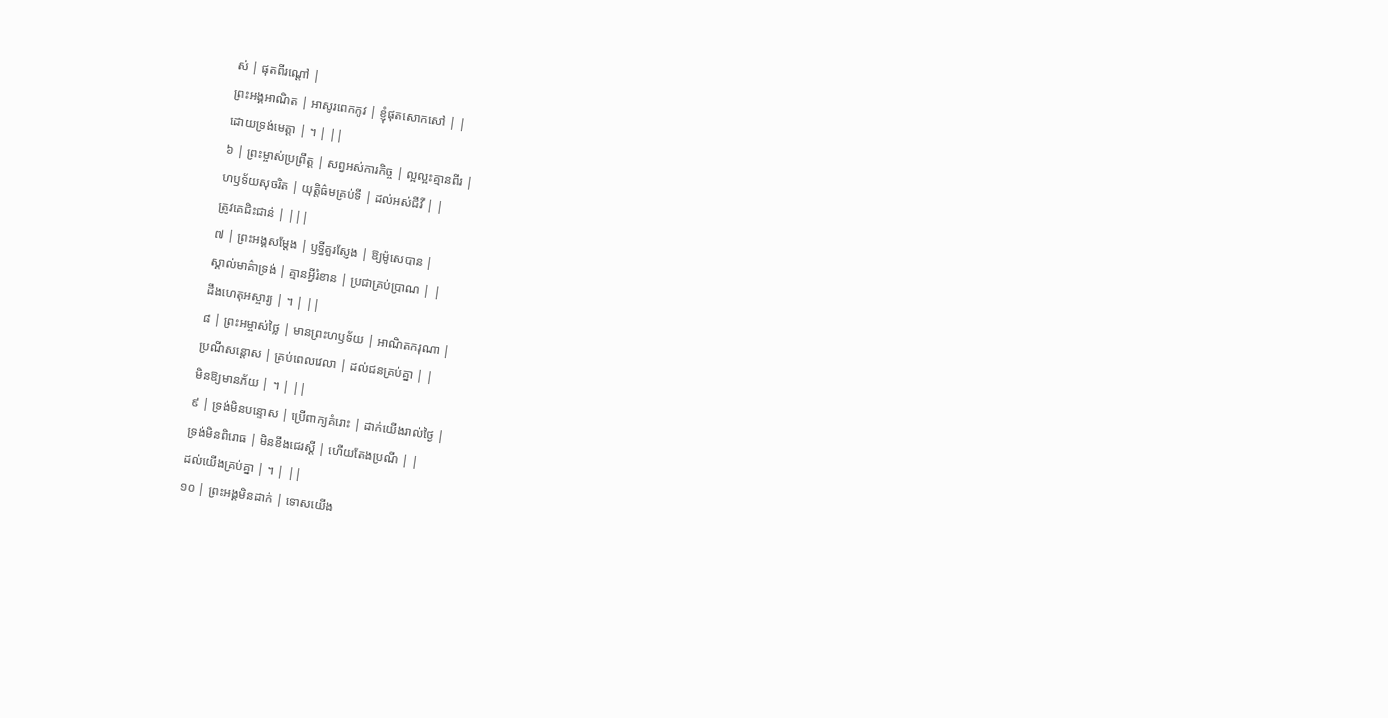ស់ | ផុតពីរណ្តៅ |
ព្រះអង្គអាណិត | អាសូរពេកកូវ | ខ្ញុំផុតសោកសៅ | |
ដោយទ្រង់មេត្តា | ។ | ||
៦ | ព្រះម្ចាស់ប្រព្រឹត្ត | សព្វអស់ការកិច្ច | ល្អល្អះគ្មានពីរ |
ហឫទ័យសុចរិត | យុត្តិធ៌មគ្រប់ទី | ដល់អស់ជីវី | |
ត្រូវគេជិះជាន់ | |||
៧ | ព្រះអង្គសម្តែង | ឫទ្ធីគួរស្ញែង | ឱ្យម៉ូសេបាន |
ស្គាល់មាគ៌ាទ្រង់ | គ្មានអ្វីរំខាន | ប្រជាគ្រប់ប្រាណ | |
ដឹងហេតុអស្ចារ្យ | ។ | ||
៨ | ព្រះអម្ចាស់ថ្លៃ | មានព្រះហឫទ័យ | អាណិតករុណា |
ប្រណីសន្តោស | គ្រប់ពេលវេលា | ដល់ជនគ្រប់គ្នា | |
មិនឱ្យមានភ័យ | ។ | ||
៩ | ទ្រង់មិនបន្ទោស | ប្រើពាក្យគំរោះ | ដាក់យើងរាល់ថ្ងៃ |
ទ្រង់មិនពិរោធ | មិនខឹងជេរស្តី | ហើយតែងប្រណី | |
ដល់យើងគ្រប់គ្នា | ។ | ||
១០ | ព្រះអង្គមិនដាក់ | ទោសយើង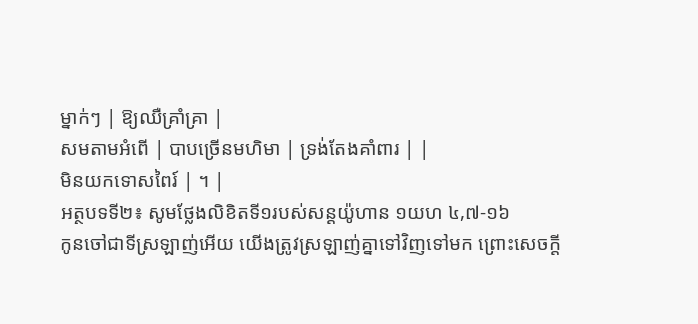ម្នាក់ៗ | ឱ្យឈឺគ្រាំគ្រា |
សមតាមអំពើ | បាបច្រើនមហិមា | ទ្រង់តែងគាំពារ | |
មិនយកទោសពៃរ៍ | ។ |
អត្ថបទទី២៖ សូមថ្លែងលិខិតទី១របស់សន្ដយ៉ូហាន ១យហ ៤,៧-១៦
កូនចៅជាទីស្រឡាញ់អើយ យើងត្រូវស្រឡាញ់គ្នាទៅវិញទៅមក ព្រោះសេចក្ដី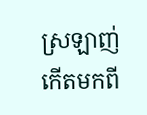ស្រឡាញ់កើតមកពី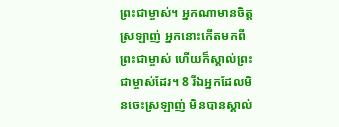ព្រះជាម្ចាស់។ អ្នកណាមានចិត្តស្រឡាញ់ អ្នកនោះកើតមកពីព្រះជាម្ចាស់ ហើយក៏ស្គាល់ព្រះជាម្ចាស់ដែរ។ 8 រីឯអ្នកដែលមិនចេះស្រឡាញ់ មិនបានស្គាល់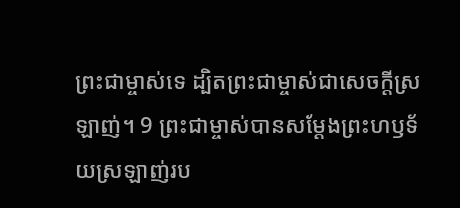ព្រះជាម្ចាស់ទេ ដ្បិតព្រះជាម្ចាស់ជាសេចក្ដីស្រឡាញ់។ 9 ព្រះជាម្ចាស់បានសម្ដែងព្រះហឫទ័យស្រឡាញ់រប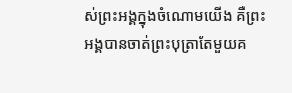ស់ព្រះអង្គក្នុងចំណោមយើង គឺព្រះអង្គបានចាត់ព្រះបុត្រាតែមួយគ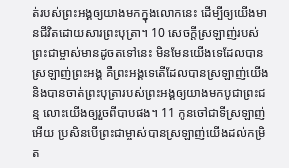ត់របស់ព្រះអង្គឲ្យយាងមកក្នុងលោកនេះ ដើម្បីឲ្យយើងមានជីវិតដោយសារព្រះបុត្រា។ 10 សេចក្ដីស្រឡាញ់របស់ព្រះជាម្ចាស់មានដូចតទៅនេះ មិនមែនយើងទេដែលបានស្រឡាញ់ព្រះអង្គ គឺព្រះអង្គទេតើដែលបានស្រឡាញ់យើង និងបានចាត់ព្រះបុត្រារបស់ព្រះអង្គឲ្យយាងមកបូជាព្រះជន្ម លោះយើងឲ្យរួចពីបាបផង។ 11 កូនចៅជាទីស្រឡាញ់អើយ ប្រសិនបើព្រះជាម្ចាស់បានស្រឡាញ់យើងដល់កម្រិត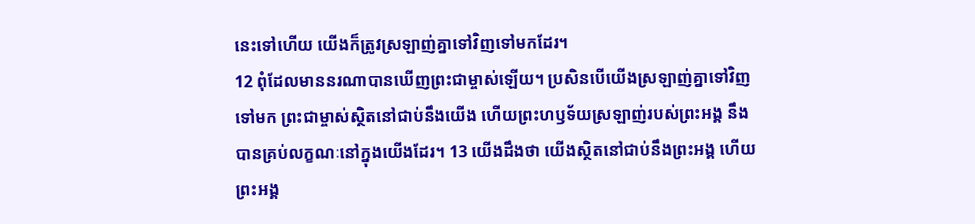នេះទៅហើយ យើងក៏ត្រូវស្រឡាញ់គ្នាទៅវិញទៅមកដែរ។
12 ពុំដែលមាននរណាបានឃើញព្រះជាម្ចាស់ឡើយ។ ប្រសិនបើយើងស្រឡាញ់គ្នាទៅវិញទៅមក ព្រះជាម្ចាស់ស្ថិតនៅជាប់នឹងយើង ហើយព្រះហឫទ័យស្រឡាញ់របស់ព្រះអង្គ នឹងបានគ្រប់លក្ខណៈនៅក្នុងយើងដែរ។ 13 យើងដឹងថា យើងស្ថិតនៅជាប់នឹងព្រះអង្គ ហើយព្រះអង្គ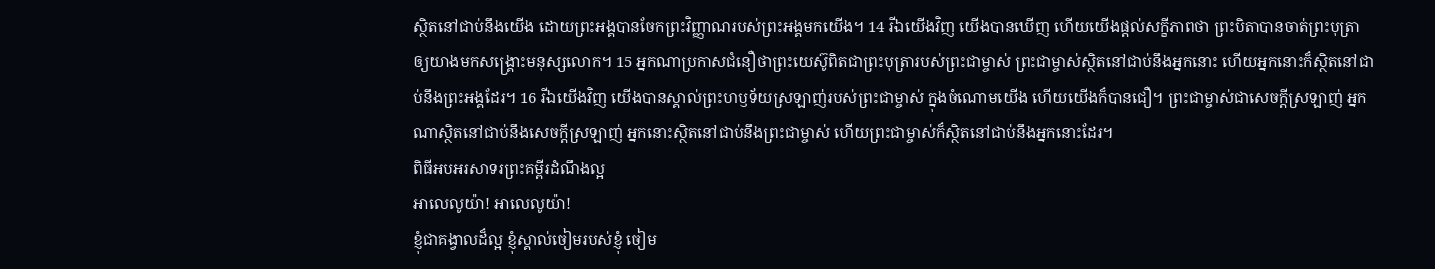ស្ថិតនៅជាប់នឹងយើង ដោយព្រះអង្គបានចែកព្រះវិញ្ញាណរបស់ព្រះអង្គមកយើង។ 14 រីឯយើងវិញ យើងបានឃើញ ហើយយើងផ្ដល់សក្ខីភាពថា ព្រះបិតាបានចាត់ព្រះបុត្រាឲ្យយាងមកសង្គ្រោះមនុស្សលោក។ 15 អ្នកណាប្រកាសជំនឿថាព្រះយេស៊ូពិតជាព្រះបុត្រារបស់ព្រះជាម្ចាស់ ព្រះជាម្ចាស់ស្ថិតនៅជាប់នឹងអ្នកនោះ ហើយអ្នកនោះក៏ស្ថិតនៅជាប់នឹងព្រះអង្គដែរ។ 16 រីឯយើងវិញ យើងបានស្គាល់ព្រះហឫទ័យស្រឡាញ់របស់ព្រះជាម្ចាស់ ក្នុងចំណោមយើង ហើយយើងក៏បានជឿ។ ព្រះជាម្ចាស់ជាសេចក្ដីស្រឡាញ់ អ្នកណាស្ថិតនៅជាប់នឹងសេចក្ដីស្រឡាញ់ អ្នកនោះស្ថិតនៅជាប់នឹងព្រះជាម្ចាស់ ហើយព្រះជាម្ចាស់ក៏ស្ថិតនៅជាប់នឹងអ្នកនោះដែរ។
ពិធីអបអរសាទរព្រះគម្ពីរដំណឹងល្អ
អាលេលូយ៉ា! អាលេលូយ៉ា!
ខ្ញុំជាគង្វាលដ៏ល្អ ខ្ញុំស្គាល់ចៀមរបស់ខ្ញុំ ចៀម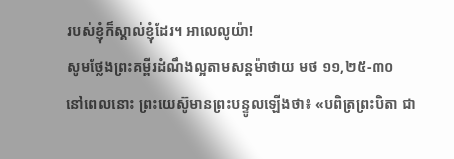របស់ខ្ញុំក៏ស្គាល់ខ្ញុំដែរ។ អាលេលូយ៉ា!
សូមថ្លែងព្រះគម្ពីរដំណឹងល្អតាមសន្តម៉ាថាយ មថ ១១,២៥-៣០
នៅពេលនោះ ព្រះយេស៊ូមានព្រះបន្ទូលឡើងថា៖ «បពិត្រព្រះបិតា ជា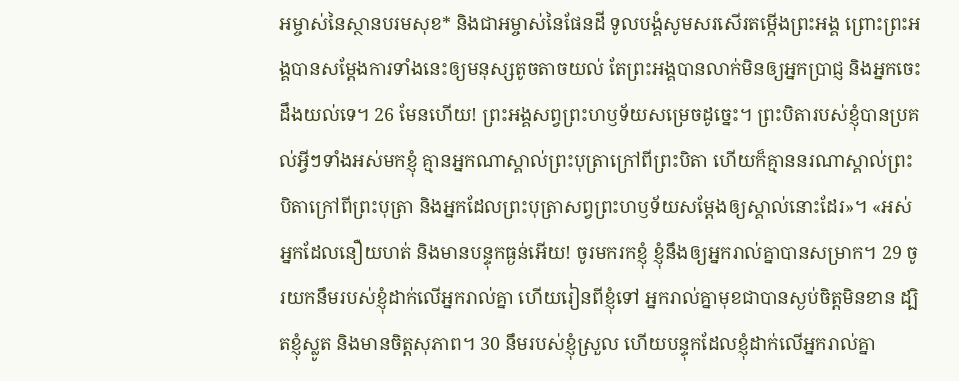អម្ចាស់នៃស្ថានបរមសុខ* និងជាអម្ចាស់នៃផែនដី ទូលបង្គំសូមសរសើរតម្កើងព្រះអង្គ ព្រោះព្រះអង្គបានសម្ដែងការទាំងនេះឲ្យមនុស្សតូចតាចយល់ តែព្រះអង្គបានលាក់មិនឲ្យអ្នកប្រាជ្ញ និងអ្នកចេះដឹងយល់ទេ។ 26 មែនហើយ! ព្រះអង្គសព្វព្រះហឫទ័យសម្រេចដូច្នេះ។ ព្រះបិតារបស់ខ្ញុំបានប្រគល់អ្វីៗទាំងអស់មកខ្ញុំ គ្មានអ្នកណាស្គាល់ព្រះបុត្រាក្រៅពីព្រះបិតា ហើយក៏គ្មាននរណាស្គាល់ព្រះបិតាក្រៅពីព្រះបុត្រា និងអ្នកដែលព្រះបុត្រាសព្វព្រះហឫទ័យសម្ដែងឲ្យស្គាល់នោះដែរ»។ «អស់អ្នកដែលនឿយហត់ និងមានបន្ទុកធ្ងន់អើយ! ចូរមករកខ្ញុំ ខ្ញុំនឹងឲ្យអ្នករាល់គ្នាបានសម្រាក។ 29 ចូរយកនឹមរបស់ខ្ញុំដាក់លើអ្នករាល់គ្នា ហើយរៀនពីខ្ញុំទៅ អ្នករាល់គ្នាមុខជាបានស្ងប់ចិត្តមិនខាន ដ្បិតខ្ញុំស្លូត និងមានចិត្តសុភាព។ 30 នឹមរបស់ខ្ញុំស្រួល ហើយបន្ទុកដែលខ្ញុំដាក់លើអ្នករាល់គ្នា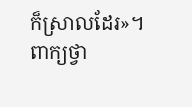ក៏ស្រាលដែរ»។
ពាក្យថ្វា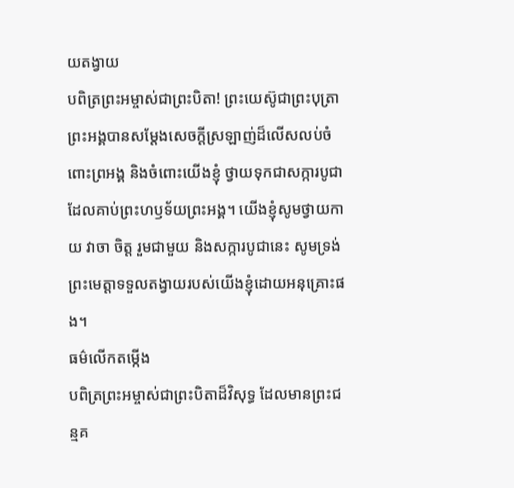យតង្វាយ
បពិត្រព្រះអម្ចាស់ជាព្រះបិតា! ព្រះយេស៊ូជាព្រះបុត្រាព្រះអង្គបានសម្តែងសេចក្តីស្រឡាញ់ដ៏លើសលប់ចំពោះព្រអង្គ និងចំពោះយើងខ្ញុំ ថ្វាយទុកជាសក្ការបូជាដែលគាប់ព្រះហឫទ័យព្រះអង្គ។ យើងខ្ញុំសូមថ្វាយកាយ វាចា ចិត្ត រួមជាមួយ និងសក្ការបូជានេះ សូមទ្រង់ព្រះមេត្តាទទួលតង្វាយរបស់យើងខ្ញុំដោយអនុគ្រោះផង។
ធម៌លើកតម្កើង
បពិត្រព្រះអម្ចាស់ជាព្រះបិតាដ៏វិសុទ្ធ ដែលមានព្រះជន្មគ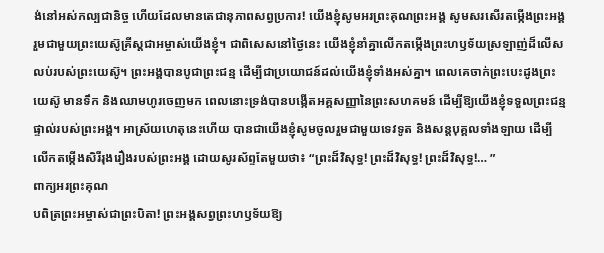ង់នៅអស់កល្បជានិច្ច ហើយដែលមានតេជានុភាពសព្វប្រការ! យើងខ្ញុំសូមអរព្រះគុណព្រះអង្គ សូមសរសើរតម្កើងព្រះអង្គ រួមជាមួយព្រះយេស៊ូគ្រីស្តជាអម្ចាស់យើងខ្ញុំ។ ជាពិសេសនៅថ្ងៃនេះ យើងខ្ញុំនាំគ្នាលើកតម្កើងព្រះហឫទ័យស្រឡាញ់ដ៏លើសលប់របស់ព្រះយេស៊ូ។ ព្រះអង្គបានបូជាព្រះជន្ម ដើម្បីជាប្រយោជន៍ដល់យើងខ្ញុំទាំងអស់គ្នា។ ពេលគេចាក់ព្រះបេះដូងព្រះយេស៊ូ មានទឹក និងឈាមហូរចេញមក ពេលនោះទ្រង់បានបង្កើតអគ្គសញ្ញានៃព្រះសហគមន៍ ដើម្បីឱ្យយើងខ្ញុំទទួលព្រះជន្មផ្ទាល់របស់ព្រះអង្គ។ អាស្រ័យហេតុនេះហើយ បានជាយើងខ្ញុំសូមចូលរួមជាមួយទេវទូត និងសន្តបុគ្គលទាំងឡាយ ដើម្បីលើកតម្កើងសិរីរុងរឿងរបស់ព្រះអង្គ ដោយសូរស័ព្ទតែមួយថា៖ “ព្រះដ៏វិសុទ្ធ! ព្រះដ៏វិសុទ្ធ! ព្រះដ៏វិសុទ្ធ!… ”
ពាក្យអរព្រះគុណ
បពិត្រព្រះអម្ចាស់ជាព្រះបិតា! ព្រះអង្គសព្វព្រះហឫទ័យឱ្យ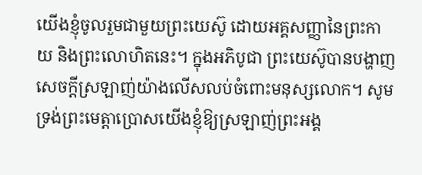យើងខ្ញុំចូលរួមជាមួយព្រះយេស៊ូ ដោយអគ្គសញ្ញានៃព្រះកាយ និងព្រះលោហិតនេះ។ ក្នុងអភិបូជា ព្រះយេស៊ូបានបង្ហាញសេចក្តីស្រឡាញ់យ៉ាងលើសលប់ចំពោះមនុស្សលោក។ សូមទ្រង់ព្រះមេត្តាប្រោសយើងខ្ញុំឱ្យស្រឡាញ់ព្រះអង្គ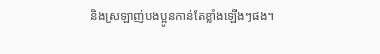និងស្រឡាញ់បងប្អូនកាន់តែខ្លាំងឡើងៗផង។